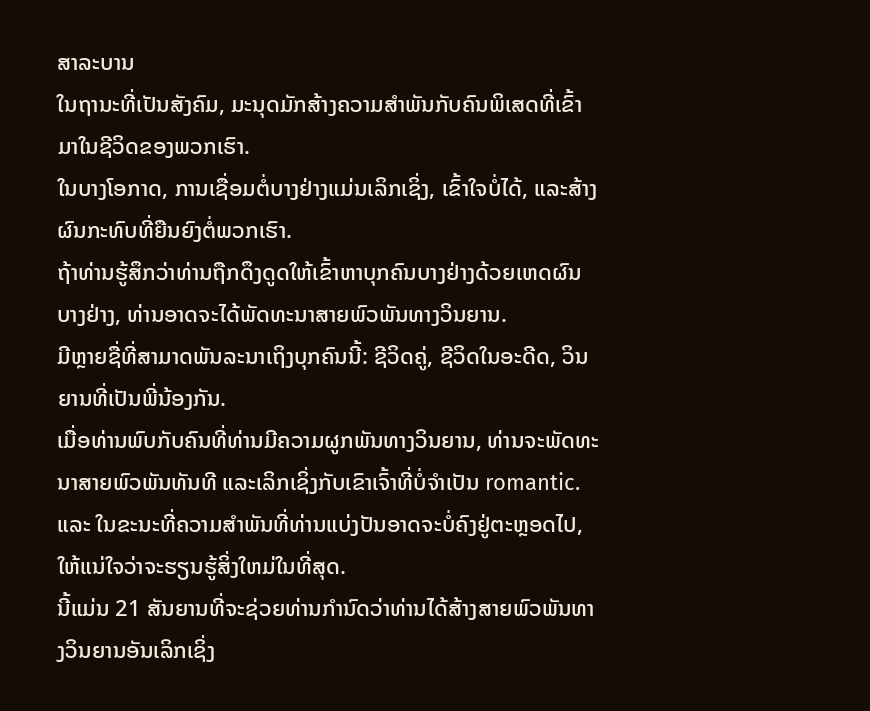ສາລະບານ
ໃນຖານະທີ່ເປັນສັງຄົມ, ມະນຸດມັກສ້າງຄວາມສໍາພັນກັບຄົນພິເສດທີ່ເຂົ້າມາໃນຊີວິດຂອງພວກເຮົາ.
ໃນບາງໂອກາດ, ການເຊື່ອມຕໍ່ບາງຢ່າງແມ່ນເລິກເຊິ່ງ, ເຂົ້າໃຈບໍ່ໄດ້, ແລະສ້າງຜົນກະທົບທີ່ຍືນຍົງຕໍ່ພວກເຮົາ.
ຖ້າທ່ານຮູ້ສຶກວ່າທ່ານຖືກດຶງດູດໃຫ້ເຂົ້າຫາບຸກຄົນບາງຢ່າງດ້ວຍເຫດຜົນບາງຢ່າງ, ທ່ານອາດຈະໄດ້ພັດທະນາສາຍພົວພັນທາງວິນຍານ.
ມີຫຼາຍຊື່ທີ່ສາມາດພັນລະນາເຖິງບຸກຄົນນີ້: ຊີວິດຄູ່, ຊີວິດໃນອະດີດ, ວິນຍານທີ່ເປັນພີ່ນ້ອງກັນ.
ເມື່ອທ່ານພົບກັບຄົນທີ່ທ່ານມີຄວາມຜູກພັນທາງວິນຍານ, ທ່ານຈະພັດທະນາສາຍພົວພັນທັນທີ ແລະເລິກເຊິ່ງກັບເຂົາເຈົ້າທີ່ບໍ່ຈໍາເປັນ romantic.
ແລະ ໃນຂະນະທີ່ຄວາມສຳພັນທີ່ທ່ານແບ່ງປັນອາດຈະບໍ່ຄົງຢູ່ຕະຫຼອດໄປ, ໃຫ້ແນ່ໃຈວ່າຈະຮຽນຮູ້ສິ່ງໃຫມ່ໃນທີ່ສຸດ.
ນີ້ແມ່ນ 21 ສັນຍານທີ່ຈະຊ່ວຍທ່ານກໍານົດວ່າທ່ານໄດ້ສ້າງສາຍພົວພັນທາງວິນຍານອັນເລິກເຊິ່ງ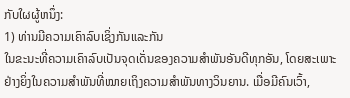ກັບໃຜຜູ້ຫນຶ່ງ:
1) ທ່ານມີຄວາມເຄົາລົບເຊິ່ງກັນແລະກັນ
ໃນຂະນະທີ່ຄວາມເຄົາລົບເປັນຈຸດເດັ່ນຂອງຄວາມສຳພັນອັນດີທຸກອັນ, ໂດຍສະເພາະຢ່າງຍິ່ງໃນຄວາມສຳພັນທີ່ໝາຍເຖິງຄວາມສຳພັນທາງວິນຍານ. ເມື່ອມີຄົນເວົ້າ,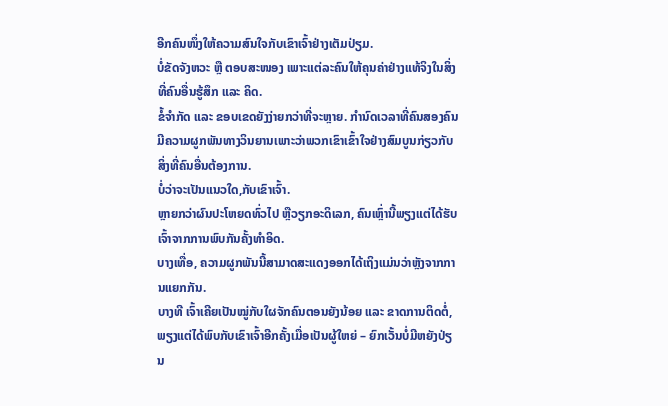ອີກຄົນໜຶ່ງໃຫ້ຄວາມສົນໃຈກັບເຂົາເຈົ້າຢ່າງເຕັມປ່ຽມ.
ບໍ່ຂັດຈັງຫວະ ຫຼື ຕອບສະໜອງ ເພາະແຕ່ລະຄົນໃຫ້ຄຸນຄ່າຢ່າງແທ້ຈິງໃນສິ່ງທີ່ຄົນອື່ນຮູ້ສຶກ ແລະ ຄິດ.
ຂໍ້ຈຳກັດ ແລະ ຂອບເຂດຍັງງ່າຍກວ່າທີ່ຈະຫຼາຍ. ກໍານົດເວລາທີ່ຄົນສອງຄົນມີຄວາມຜູກພັນທາງວິນຍານເພາະວ່າພວກເຂົາເຂົ້າໃຈຢ່າງສົມບູນກ່ຽວກັບສິ່ງທີ່ຄົນອື່ນຕ້ອງການ.
ບໍ່ວ່າຈະເປັນແນວໃດ,ກັບເຂົາເຈົ້າ.
ຫຼາຍກວ່າຜົນປະໂຫຍດທົ່ວໄປ ຫຼືວຽກອະດິເລກ, ຄົນເຫຼົ່ານີ້ພຽງແຕ່ໄດ້ຮັບເຈົ້າຈາກການພົບກັນຄັ້ງທຳອິດ.
ບາງເທື່ອ, ຄວາມຜູກພັນນີ້ສາມາດສະແດງອອກໄດ້ເຖິງແມ່ນວ່າຫຼັງຈາກການແຍກກັນ.
ບາງທີ ເຈົ້າເຄີຍເປັນໝູ່ກັບໃຜຈັກຄົນຕອນຍັງນ້ອຍ ແລະ ຂາດການຕິດຕໍ່, ພຽງແຕ່ໄດ້ພົບກັບເຂົາເຈົ້າອີກຄັ້ງເມື່ອເປັນຜູ້ໃຫຍ່ – ຍົກເວັ້ນບໍ່ມີຫຍັງປ່ຽນ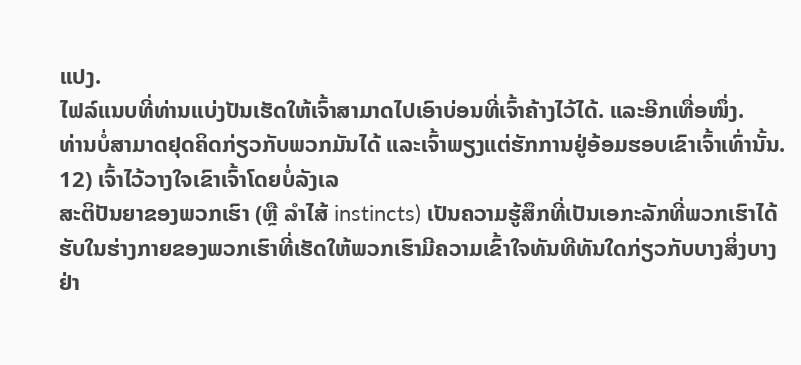ແປງ.
ໄຟລ໌ແນບທີ່ທ່ານແບ່ງປັນເຮັດໃຫ້ເຈົ້າສາມາດໄປເອົາບ່ອນທີ່ເຈົ້າຄ້າງໄວ້ໄດ້. ແລະອີກເທື່ອໜຶ່ງ.
ທ່ານບໍ່ສາມາດຢຸດຄິດກ່ຽວກັບພວກມັນໄດ້ ແລະເຈົ້າພຽງແຕ່ຮັກການຢູ່ອ້ອມຮອບເຂົາເຈົ້າເທົ່ານັ້ນ.
12) ເຈົ້າໄວ້ວາງໃຈເຂົາເຈົ້າໂດຍບໍ່ລັງເລ
ສະຕິປັນຍາຂອງພວກເຮົາ (ຫຼື ລໍາໄສ້ instincts) ເປັນຄວາມຮູ້ສຶກທີ່ເປັນເອກະລັກທີ່ພວກເຮົາໄດ້ຮັບໃນຮ່າງກາຍຂອງພວກເຮົາທີ່ເຮັດໃຫ້ພວກເຮົາມີຄວາມເຂົ້າໃຈທັນທີທັນໃດກ່ຽວກັບບາງສິ່ງບາງຢ່າ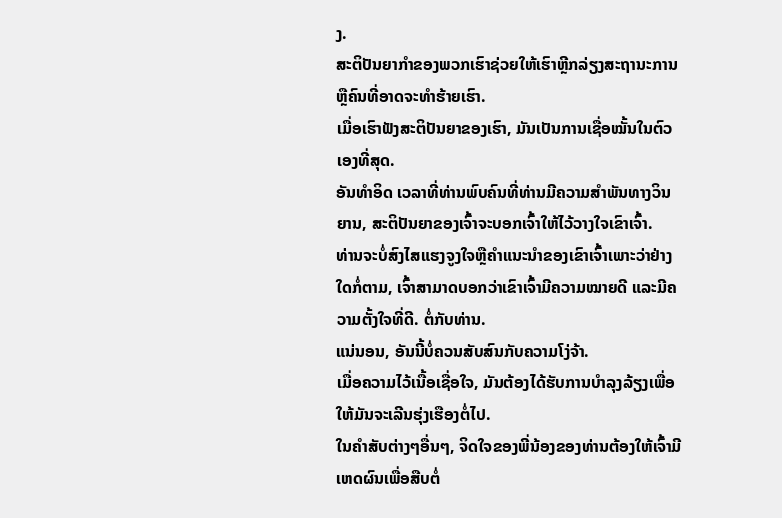ງ.
ສະຕິປັນຍາກຳຂອງພວກເຮົາຊ່ວຍໃຫ້ເຮົາຫຼີກລ່ຽງສະຖານະການ ຫຼືຄົນທີ່ອາດຈະທຳຮ້າຍເຮົາ.
ເມື່ອເຮົາຟັງສະຕິປັນຍາຂອງເຮົາ, ມັນເປັນການເຊື່ອໝັ້ນໃນຕົວເອງທີ່ສຸດ.
ອັນທຳອິດ ເວລາທີ່ທ່ານພົບຄົນທີ່ທ່ານມີຄວາມສໍາພັນທາງວິນຍານ, ສະຕິປັນຍາຂອງເຈົ້າຈະບອກເຈົ້າໃຫ້ໄວ້ວາງໃຈເຂົາເຈົ້າ.
ທ່ານຈະບໍ່ສົງໄສແຮງຈູງໃຈຫຼືຄໍາແນະນໍາຂອງເຂົາເຈົ້າເພາະວ່າຢ່າງໃດກໍ່ຕາມ, ເຈົ້າສາມາດບອກວ່າເຂົາເຈົ້າມີຄວາມໝາຍດີ ແລະມີຄວາມຕັ້ງໃຈທີ່ດີ. ຕໍ່ກັບທ່ານ.
ແນ່ນອນ, ອັນນີ້ບໍ່ຄວນສັບສົນກັບຄວາມໂງ່ຈ້າ.
ເມື່ອຄວາມໄວ້ເນື້ອເຊື່ອໃຈ, ມັນຕ້ອງໄດ້ຮັບການບໍາລຸງລ້ຽງເພື່ອໃຫ້ມັນຈະເລີນຮຸ່ງເຮືອງຕໍ່ໄປ.
ໃນຄໍາສັບຕ່າງໆອື່ນໆ, ຈິດໃຈຂອງພີ່ນ້ອງຂອງທ່ານຕ້ອງໃຫ້ເຈົ້າມີເຫດຜົນເພື່ອສືບຕໍ່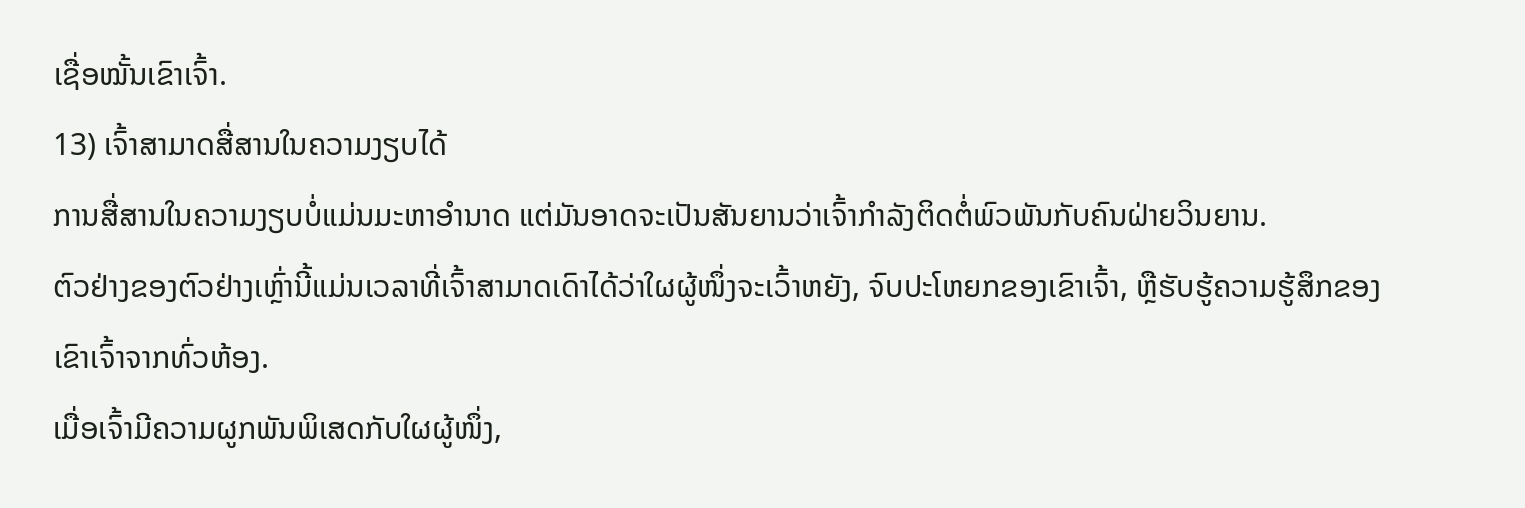ເຊື່ອໝັ້ນເຂົາເຈົ້າ.
13) ເຈົ້າສາມາດສື່ສານໃນຄວາມງຽບໄດ້
ການສື່ສານໃນຄວາມງຽບບໍ່ແມ່ນມະຫາອຳນາດ ແຕ່ມັນອາດຈະເປັນສັນຍານວ່າເຈົ້າກຳລັງຕິດຕໍ່ພົວພັນກັບຄົນຝ່າຍວິນຍານ.
ຕົວຢ່າງຂອງຕົວຢ່າງເຫຼົ່ານີ້ແມ່ນເວລາທີ່ເຈົ້າສາມາດເດົາໄດ້ວ່າໃຜຜູ້ໜຶ່ງຈະເວົ້າຫຍັງ, ຈົບປະໂຫຍກຂອງເຂົາເຈົ້າ, ຫຼືຮັບຮູ້ຄວາມຮູ້ສຶກຂອງເຂົາເຈົ້າຈາກທົ່ວຫ້ອງ.
ເມື່ອເຈົ້າມີຄວາມຜູກພັນພິເສດກັບໃຜຜູ້ໜຶ່ງ,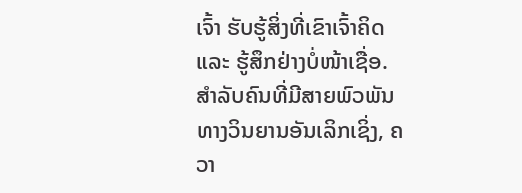ເຈົ້າ ຮັບຮູ້ສິ່ງທີ່ເຂົາເຈົ້າຄິດ ແລະ ຮູ້ສຶກຢ່າງບໍ່ໜ້າເຊື່ອ.
ສຳລັບຄົນທີ່ມີສາຍພົວພັນທາງວິນຍານອັນເລິກເຊິ່ງ, ຄວາ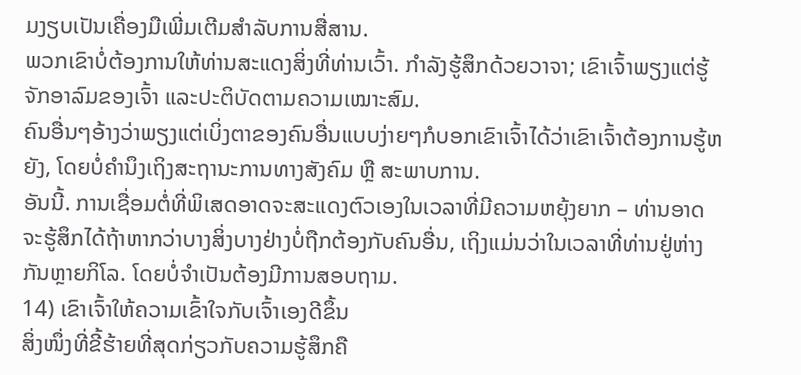ມງຽບເປັນເຄື່ອງມືເພີ່ມເຕີມສຳລັບການສື່ສານ.
ພວກເຂົາບໍ່ຕ້ອງການໃຫ້ທ່ານສະແດງສິ່ງທີ່ທ່ານເວົ້າ. ກໍາລັງຮູ້ສຶກດ້ວຍວາຈາ; ເຂົາເຈົ້າພຽງແຕ່ຮູ້ຈັກອາລົມຂອງເຈົ້າ ແລະປະຕິບັດຕາມຄວາມເໝາະສົມ.
ຄົນອື່ນໆອ້າງວ່າພຽງແຕ່ເບິ່ງຕາຂອງຄົນອື່ນແບບງ່າຍໆກໍບອກເຂົາເຈົ້າໄດ້ວ່າເຂົາເຈົ້າຕ້ອງການຮູ້ຫຍັງ, ໂດຍບໍ່ຄໍານຶງເຖິງສະຖານະການທາງສັງຄົມ ຫຼື ສະພາບການ.
ອັນນີ້. ການເຊື່ອມຕໍ່ທີ່ພິເສດອາດຈະສະແດງຕົວເອງໃນເວລາທີ່ມີຄວາມຫຍຸ້ງຍາກ – ທ່ານອາດຈະຮູ້ສຶກໄດ້ຖ້າຫາກວ່າບາງສິ່ງບາງຢ່າງບໍ່ຖືກຕ້ອງກັບຄົນອື່ນ, ເຖິງແມ່ນວ່າໃນເວລາທີ່ທ່ານຢູ່ຫ່າງກັນຫຼາຍກິໂລ. ໂດຍບໍ່ຈໍາເປັນຕ້ອງມີການສອບຖາມ.
14) ເຂົາເຈົ້າໃຫ້ຄວາມເຂົ້າໃຈກັບເຈົ້າເອງດີຂຶ້ນ
ສິ່ງໜຶ່ງທີ່ຂີ້ຮ້າຍທີ່ສຸດກ່ຽວກັບຄວາມຮູ້ສຶກຄື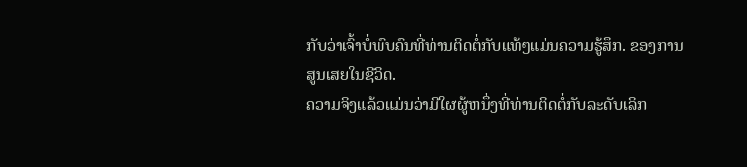ກັບວ່າເຈົ້າບໍ່ພົບຄົນທີ່ທ່ານຕິດຕໍ່ກັບແທ້ໆແມ່ນຄວາມຮູ້ສຶກ. ຂອງການສູນເສຍໃນຊີວິດ.
ຄວາມຈິງແລ້ວແມ່ນວ່າມີໃຜຜູ້ຫນຶ່ງທີ່ທ່ານຕິດຕໍ່ກັບລະດັບເລິກ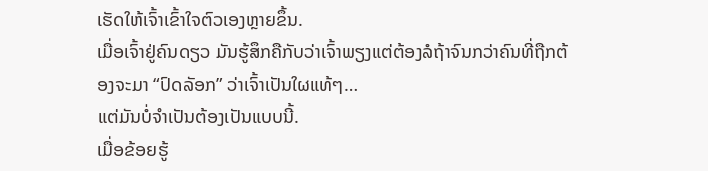ເຮັດໃຫ້ເຈົ້າເຂົ້າໃຈຕົວເອງຫຼາຍຂຶ້ນ.
ເມື່ອເຈົ້າຢູ່ຄົນດຽວ ມັນຮູ້ສຶກຄືກັບວ່າເຈົ້າພຽງແຕ່ຕ້ອງລໍຖ້າຈົນກວ່າຄົນທີ່ຖືກຕ້ອງຈະມາ “ປົດລັອກ” ວ່າເຈົ້າເປັນໃຜແທ້ໆ…
ແຕ່ມັນບໍ່ຈຳເປັນຕ້ອງເປັນແບບນີ້.
ເມື່ອຂ້ອຍຮູ້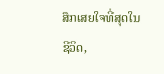ສຶກເສຍໃຈທີ່ສຸດໃນຊີວິດ,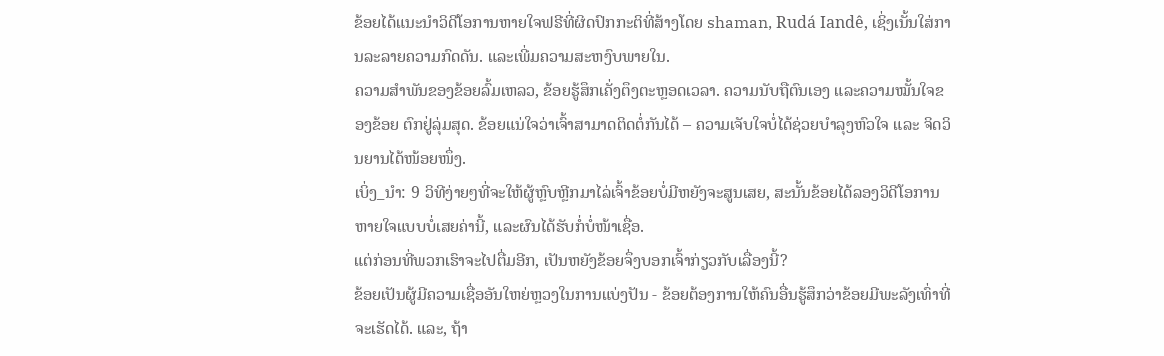ຂ້ອຍໄດ້ແນະນຳວິດີໂອການຫາຍໃຈຟຣີທີ່ຜິດປົກກະຕິທີ່ສ້າງໂດຍ shaman, Rudá Iandê, ເຊິ່ງເນັ້ນໃສ່ການລະລາຍຄວາມກົດດັນ. ແລະເພີ່ມຄວາມສະຫງົບພາຍໃນ.
ຄວາມສຳພັນຂອງຂ້ອຍລົ້ມເຫລວ, ຂ້ອຍຮູ້ສຶກເຄັ່ງຕຶງຕະຫຼອດເວລາ. ຄວາມນັບຖືຕົນເອງ ແລະຄວາມໝັ້ນໃຈຂອງຂ້ອຍ ຕົກຢູ່ລຸ່ມສຸດ. ຂ້ອຍແນ່ໃຈວ່າເຈົ້າສາມາດຕິດຕໍ່ກັນໄດ້ – ຄວາມເຈັບໃຈບໍ່ໄດ້ຊ່ວຍບຳລຸງຫົວໃຈ ແລະ ຈິດວິນຍານໄດ້ໜ້ອຍໜຶ່ງ.
ເບິ່ງ_ນຳ: 9 ວິທີງ່າຍໆທີ່ຈະໃຫ້ຜູ້ຫຼົບຫຼີກມາໄລ່ເຈົ້າຂ້ອຍບໍ່ມີຫຍັງຈະສູນເສຍ, ສະນັ້ນຂ້ອຍໄດ້ລອງວິດີໂອການຫາຍໃຈແບບບໍ່ເສຍຄ່ານີ້, ແລະຜົນໄດ້ຮັບກໍ່ບໍ່ໜ້າເຊື່ອ.
ແຕ່ກ່ອນທີ່ພວກເຮົາຈະໄປຕື່ມອີກ, ເປັນຫຍັງຂ້ອຍຈຶ່ງບອກເຈົ້າກ່ຽວກັບເລື່ອງນີ້?
ຂ້ອຍເປັນຜູ້ມີຄວາມເຊື່ອອັນໃຫຍ່ຫຼວງໃນການແບ່ງປັນ - ຂ້ອຍຕ້ອງການໃຫ້ຄົນອື່ນຮູ້ສຶກວ່າຂ້ອຍມີພະລັງເທົ່າທີ່ຈະເຮັດໄດ້. ແລະ, ຖ້າ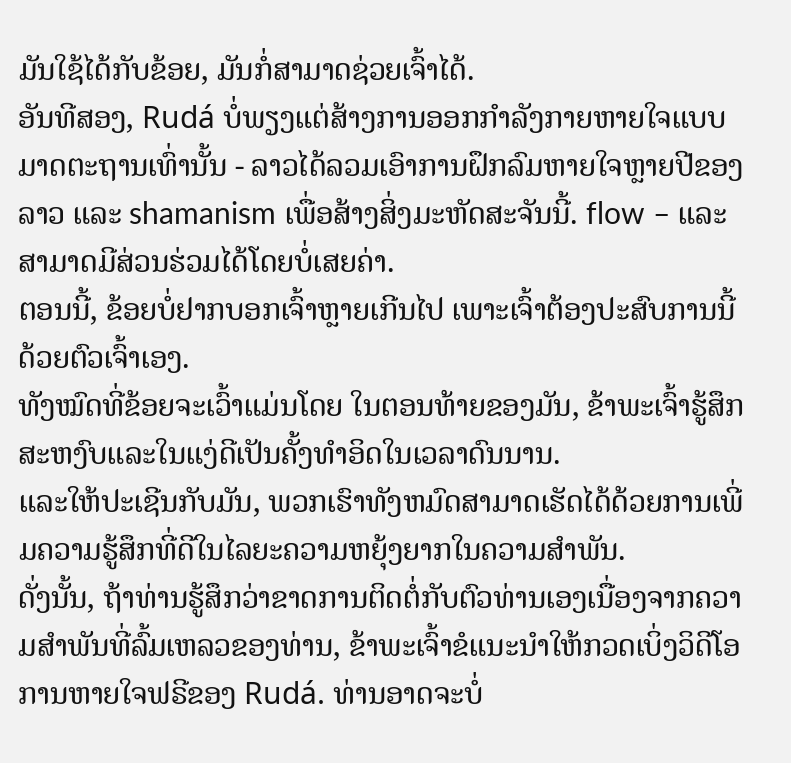ມັນໃຊ້ໄດ້ກັບຂ້ອຍ, ມັນກໍ່ສາມາດຊ່ວຍເຈົ້າໄດ້.
ອັນທີສອງ, Rudá ບໍ່ພຽງແຕ່ສ້າງການອອກກໍາລັງກາຍຫາຍໃຈແບບມາດຕະຖານເທົ່ານັ້ນ - ລາວໄດ້ລວມເອົາການຝຶກລົມຫາຍໃຈຫຼາຍປີຂອງລາວ ແລະ shamanism ເພື່ອສ້າງສິ່ງມະຫັດສະຈັນນີ້. flow – ແລະສາມາດມີສ່ວນຮ່ວມໄດ້ໂດຍບໍ່ເສຍຄ່າ.
ຕອນນີ້, ຂ້ອຍບໍ່ຢາກບອກເຈົ້າຫຼາຍເກີນໄປ ເພາະເຈົ້າຕ້ອງປະສົບການນີ້ດ້ວຍຕົວເຈົ້າເອງ.
ທັງໝົດທີ່ຂ້ອຍຈະເວົ້າແມ່ນໂດຍ ໃນຕອນທ້າຍຂອງມັນ, ຂ້າພະເຈົ້າຮູ້ສຶກສະຫງົບແລະໃນແງ່ດີເປັນຄັ້ງທໍາອິດໃນເວລາດົນນານ.
ແລະໃຫ້ປະເຊີນກັບມັນ, ພວກເຮົາທັງຫມົດສາມາດເຮັດໄດ້ດ້ວຍການເພີ່ມຄວາມຮູ້ສຶກທີ່ດີໃນໄລຍະຄວາມຫຍຸ້ງຍາກໃນຄວາມສຳພັນ.
ດັ່ງນັ້ນ, ຖ້າທ່ານຮູ້ສຶກວ່າຂາດການຕິດຕໍ່ກັບຕົວທ່ານເອງເນື່ອງຈາກຄວາມສຳພັນທີ່ລົ້ມເຫລວຂອງທ່ານ, ຂ້າພະເຈົ້າຂໍແນະນຳໃຫ້ກວດເບິ່ງວິດີໂອການຫາຍໃຈຟຣີຂອງ Rudá. ທ່ານອາດຈະບໍ່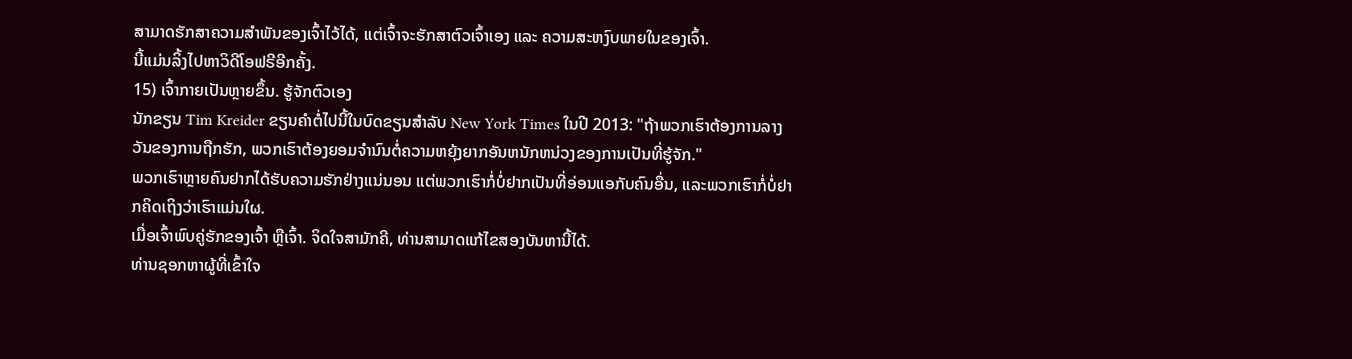ສາມາດຮັກສາຄວາມສຳພັນຂອງເຈົ້າໄວ້ໄດ້, ແຕ່ເຈົ້າຈະຮັກສາຕົວເຈົ້າເອງ ແລະ ຄວາມສະຫງົບພາຍໃນຂອງເຈົ້າ.
ນີ້ແມ່ນລິ້ງໄປຫາວິດີໂອຟຣີອີກຄັ້ງ.
15) ເຈົ້າກາຍເປັນຫຼາຍຂຶ້ນ. ຮູ້ຈັກຕົວເອງ
ນັກຂຽນ Tim Kreider ຂຽນຄໍາຕໍ່ໄປນີ້ໃນບົດຂຽນສໍາລັບ New York Times ໃນປີ 2013: "ຖ້າພວກເຮົາຕ້ອງການລາງວັນຂອງການຖືກຮັກ, ພວກເຮົາຕ້ອງຍອມຈໍານົນຕໍ່ຄວາມຫຍຸ້ງຍາກອັນຫນັກຫນ່ວງຂອງການເປັນທີ່ຮູ້ຈັກ."
ພວກເຮົາຫຼາຍຄົນຢາກໄດ້ຮັບຄວາມຮັກຢ່າງແນ່ນອນ ແຕ່ພວກເຮົາກໍ່ບໍ່ຢາກເປັນທີ່ອ່ອນແອກັບຄົນອື່ນ, ແລະພວກເຮົາກໍ່ບໍ່ຢາກຄິດເຖິງວ່າເຮົາແມ່ນໃຜ.
ເມື່ອເຈົ້າພົບຄູ່ຮັກຂອງເຈົ້າ ຫຼືເຈົ້າ. ຈິດໃຈສາມັກຄີ, ທ່ານສາມາດແກ້ໄຂສອງບັນຫານີ້ໄດ້.
ທ່ານຊອກຫາຜູ້ທີ່ເຂົ້າໃຈ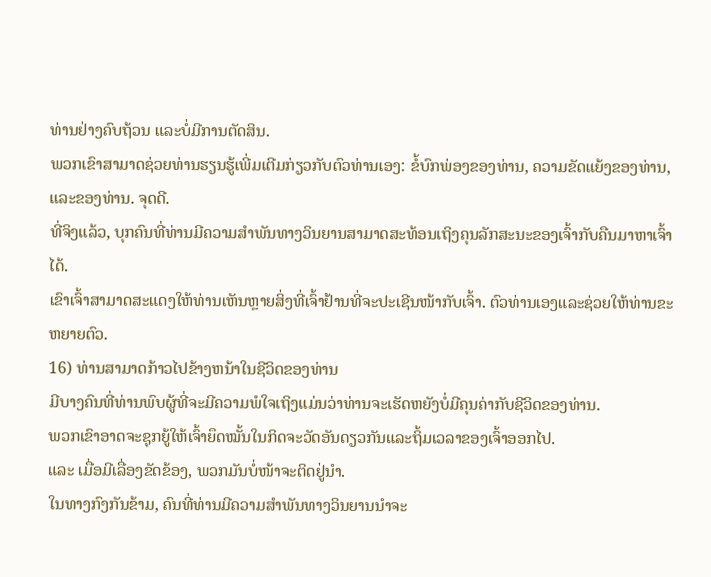ທ່ານຢ່າງຄົບຖ້ວນ ແລະບໍ່ມີການຕັດສິນ.
ພວກເຂົາສາມາດຊ່ວຍທ່ານຮຽນຮູ້ເພີ່ມເຕີມກ່ຽວກັບຕົວທ່ານເອງ: ຂໍ້ບົກພ່ອງຂອງທ່ານ, ຄວາມຂັດແຍ້ງຂອງທ່ານ, ແລະຂອງທ່ານ. ຈຸດດີ.
ທີ່ຈິງແລ້ວ, ບຸກຄົນທີ່ທ່ານມີຄວາມສໍາພັນທາງວິນຍານສາມາດສະທ້ອນເຖິງຄຸນລັກສະນະຂອງເຈົ້າກັບຄືນມາຫາເຈົ້າໄດ້.
ເຂົາເຈົ້າສາມາດສະແດງໃຫ້ທ່ານເຫັນຫຼາຍສິ່ງທີ່ເຈົ້າຢ້ານທີ່ຈະປະເຊີນໜ້າກັບເຈົ້າ. ຕົວທ່ານເອງແລະຊ່ວຍໃຫ້ທ່ານຂະຫຍາຍຕົວ.
16) ທ່ານສາມາດກ້າວໄປຂ້າງຫນ້າໃນຊີວິດຂອງທ່ານ
ມີບາງຄົນທີ່ທ່ານພົບຜູ້ທີ່ຈະມີຄວາມພໍໃຈເຖິງແມ່ນວ່າທ່ານຈະເຮັດຫຍັງບໍ່ມີຄຸນຄ່າກັບຊີວິດຂອງທ່ານ.
ພວກເຂົາອາດຈະຊຸກຍູ້ໃຫ້ເຈົ້າຍຶດໝັ້ນໃນກິດຈະວັດອັນດຽວກັນແລະຖິ້ມເວລາຂອງເຈົ້າອອກໄປ.
ແລະ ເມື່ອມີເລື່ອງຂັດຂ້ອງ, ພວກມັນບໍ່ໜ້າຈະຕິດຢູ່ນຳ.
ໃນທາງກົງກັນຂ້າມ, ຄົນທີ່ທ່ານມີຄວາມສໍາພັນທາງວິນຍານນຳຈະ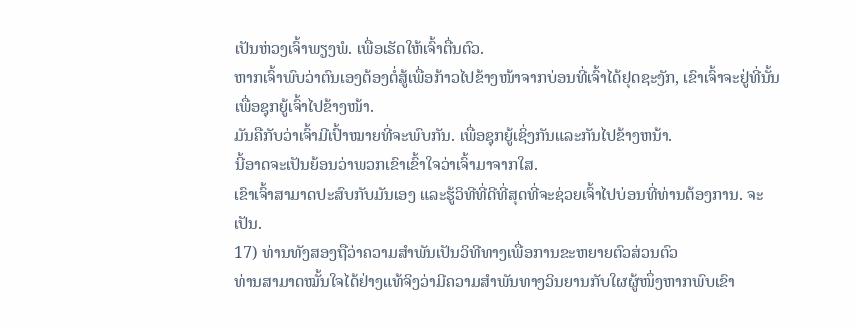ເປັນຫ່ວງເຈົ້າພຽງພໍ. ເພື່ອເຮັດໃຫ້ເຈົ້າຕື່ນຕົວ.
ຫາກເຈົ້າພົບວ່າຕົນເອງຕ້ອງຕໍ່ສູ້ເພື່ອກ້າວໄປຂ້າງໜ້າຈາກບ່ອນທີ່ເຈົ້າໄດ້ຢຸດຊະງັກ, ເຂົາເຈົ້າຈະຢູ່ທີ່ນັ້ນເພື່ອຊຸກຍູ້ເຈົ້າໄປຂ້າງໜ້າ.
ມັນຄືກັບວ່າເຈົ້າມີເປົ້າໝາຍທີ່ຈະພົບກັນ. ເພື່ອຊຸກຍູ້ເຊິ່ງກັນແລະກັນໄປຂ້າງຫນ້າ.
ນີ້ອາດຈະເປັນຍ້ອນວ່າພວກເຂົາເຂົ້າໃຈວ່າເຈົ້າມາຈາກໃສ.
ເຂົາເຈົ້າສາມາດປະສົບກັບມັນເອງ ແລະຮູ້ວິທີທີ່ດີທີ່ສຸດທີ່ຈະຊ່ວຍເຈົ້າໄປບ່ອນທີ່ທ່ານຕ້ອງການ. ຈະເປັນ.
17) ທ່ານທັງສອງຖືວ່າຄວາມສຳພັນເປັນວິທີທາງເພື່ອການຂະຫຍາຍຕົວສ່ວນຕົວ
ທ່ານສາມາດໝັ້ນໃຈໄດ້ຢ່າງແທ້ຈິງວ່າມີຄວາມສຳພັນທາງວິນຍານກັບໃຜຜູ້ໜຶ່ງຫາກພົບເຂົາ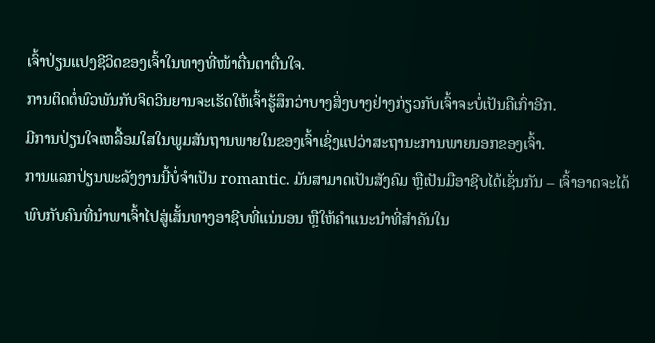ເຈົ້າປ່ຽນແປງຊີວິດຂອງເຈົ້າໃນທາງທີ່ໜ້າຕື່ນຕາຕື່ນໃຈ.
ການຕິດຕໍ່ພົວພັນກັບຈິດວິນຍານຈະເຮັດໃຫ້ເຈົ້າຮູ້ສຶກວ່າບາງສິ່ງບາງຢ່າງກ່ຽວກັບເຈົ້າຈະບໍ່ເປັນຄືເກົ່າອີກ.
ມີການປ່ຽນໃຈເຫລື້ອມໃສໃນພູມສັນຖານພາຍໃນຂອງເຈົ້າເຊິ່ງແປວ່າສະຖານະການພາຍນອກຂອງເຈົ້າ.
ການແລກປ່ຽນພະລັງງານນີ້ບໍ່ຈໍາເປັນ romantic. ມັນສາມາດເປັນສັງຄົມ ຫຼືເປັນມືອາຊີບໄດ້ເຊັ່ນກັນ – ເຈົ້າອາດຈະໄດ້ພົບກັບຄົນທີ່ນຳພາເຈົ້າໄປສູ່ເສັ້ນທາງອາຊີບທີ່ແນ່ນອນ ຫຼືໃຫ້ຄຳແນະນຳທີ່ສຳຄັນໃນ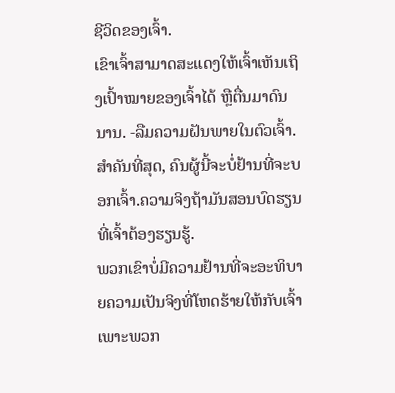ຊີວິດຂອງເຈົ້າ.
ເຂົາເຈົ້າສາມາດສະແດງໃຫ້ເຈົ້າເຫັນເຖິງເປົ້າໝາຍຂອງເຈົ້າໄດ້ ຫຼືຕື່ນມາດົນນານ. -ລືມຄວາມຝັນພາຍໃນຕົວເຈົ້າ.
ສຳຄັນທີ່ສຸດ, ຄົນຜູ້ນີ້ຈະບໍ່ຢ້ານທີ່ຈະບອກເຈົ້າ.ຄວາມຈິງຖ້າມັນສອນບົດຮຽນທີ່ເຈົ້າຕ້ອງຮຽນຮູ້.
ພວກເຂົາບໍ່ມີຄວາມຢ້ານທີ່ຈະອະທິບາຍຄວາມເປັນຈິງທີ່ໂຫດຮ້າຍໃຫ້ກັບເຈົ້າ ເພາະພວກ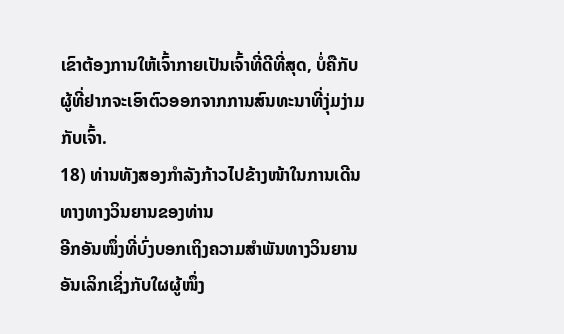ເຂົາຕ້ອງການໃຫ້ເຈົ້າກາຍເປັນເຈົ້າທີ່ດີທີ່ສຸດ, ບໍ່ຄືກັບຜູ້ທີ່ຢາກຈະເອົາຕົວອອກຈາກການສົນທະນາທີ່ງຸ່ມງ່າມກັບເຈົ້າ.
18) ທ່ານທັງສອງກຳລັງກ້າວໄປຂ້າງໜ້າໃນການເດີນທາງທາງວິນຍານຂອງທ່ານ
ອີກອັນໜຶ່ງທີ່ບົ່ງບອກເຖິງຄວາມສຳພັນທາງວິນຍານອັນເລິກເຊິ່ງກັບໃຜຜູ້ໜຶ່ງ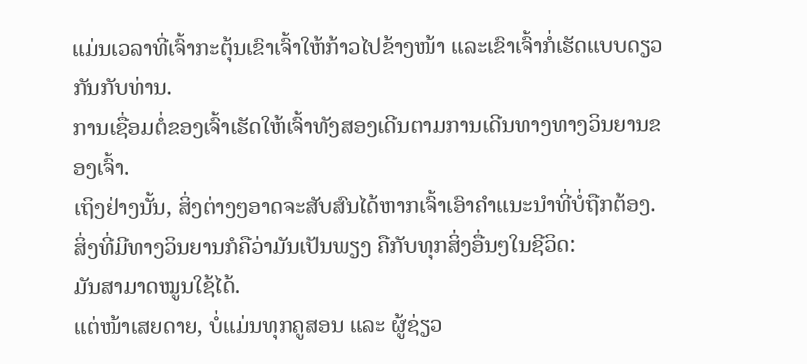ແມ່ນເວລາທີ່ເຈົ້າກະຕຸ້ນເຂົາເຈົ້າໃຫ້ກ້າວໄປຂ້າງໜ້າ ແລະເຂົາເຈົ້າກໍ່ເຮັດແບບດຽວກັນກັບທ່ານ.
ການເຊື່ອມຕໍ່ຂອງເຈົ້າເຮັດໃຫ້ເຈົ້າທັງສອງເດີນຕາມການເດີນທາງທາງວິນຍານຂອງເຈົ້າ.
ເຖິງຢ່າງນັ້ນ, ສິ່ງຕ່າງໆອາດຈະສັບສົນໄດ້ຫາກເຈົ້າເອົາຄຳແນະນຳທີ່ບໍ່ຖືກຕ້ອງ.
ສິ່ງທີ່ມີທາງວິນຍານກໍຄືວ່າມັນເປັນພຽງ ຄືກັບທຸກສິ່ງອື່ນໆໃນຊີວິດ:
ມັນສາມາດໝູນໃຊ້ໄດ້.
ແຕ່ໜ້າເສຍດາຍ, ບໍ່ແມ່ນທຸກຄູສອນ ແລະ ຜູ້ຊ່ຽວ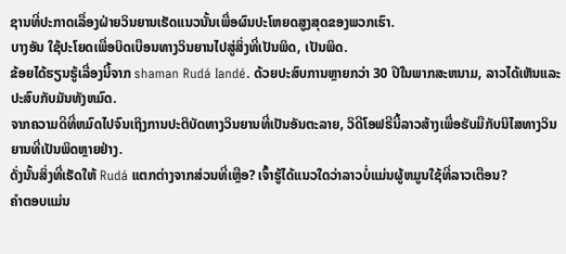ຊານທີ່ປະກາດເລື່ອງຝ່າຍວິນຍານເຮັດແນວນັ້ນເພື່ອຜົນປະໂຫຍດສູງສຸດຂອງພວກເຮົາ.
ບາງອັນ ໃຊ້ປະໂຍດເພື່ອບິດເບືອນທາງວິນຍານໄປສູ່ສິ່ງທີ່ເປັນພິດ, ເປັນພິດ.
ຂ້ອຍໄດ້ຮຽນຮູ້ເລື່ອງນີ້ຈາກ shaman Rudá Iandé. ດ້ວຍປະສົບການຫຼາຍກວ່າ 30 ປີໃນພາກສະຫນາມ, ລາວໄດ້ເຫັນແລະປະສົບກັບມັນທັງຫມົດ.
ຈາກຄວາມດີທີ່ຫມົດໄປຈົນເຖິງການປະຕິບັດທາງວິນຍານທີ່ເປັນອັນຕະລາຍ, ວິດີໂອຟຣີນີ້ລາວສ້າງເພື່ອຮັບມືກັບນິໄສທາງວິນຍານທີ່ເປັນພິດຫຼາຍຢ່າງ.
ດັ່ງນັ້ນສິ່ງທີ່ເຮັດໃຫ້ Rudá ແຕກຕ່າງຈາກສ່ວນທີ່ເຫຼືອ? ເຈົ້າຮູ້ໄດ້ແນວໃດວ່າລາວບໍ່ແມ່ນຜູ້ຫມູນໃຊ້ທີ່ລາວເຕືອນ?
ຄໍາຕອບແມ່ນ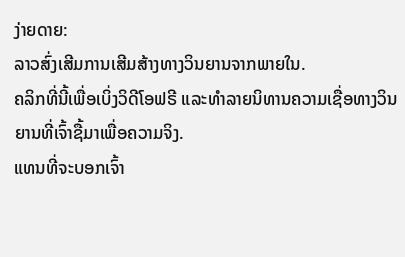ງ່າຍດາຍ:
ລາວສົ່ງເສີມການເສີມສ້າງທາງວິນຍານຈາກພາຍໃນ.
ຄລິກທີ່ນີ້ເພື່ອເບິ່ງວິດີໂອຟຣີ ແລະທໍາລາຍນິທານຄວາມເຊື່ອທາງວິນຍານທີ່ເຈົ້າຊື້ມາເພື່ອຄວາມຈິງ.
ແທນທີ່ຈະບອກເຈົ້າ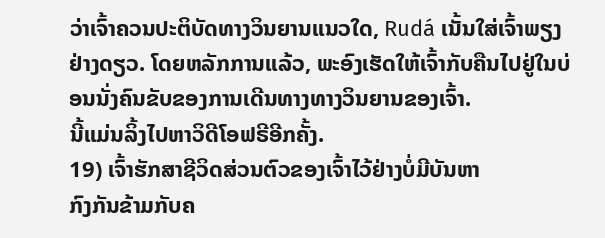ວ່າເຈົ້າຄວນປະຕິບັດທາງວິນຍານແນວໃດ, Rudá ເນັ້ນໃສ່ເຈົ້າພຽງຢ່າງດຽວ. ໂດຍຫລັກການແລ້ວ, ພະອົງເຮັດໃຫ້ເຈົ້າກັບຄືນໄປຢູ່ໃນບ່ອນນັ່ງຄົນຂັບຂອງການເດີນທາງທາງວິນຍານຂອງເຈົ້າ.
ນີ້ແມ່ນລິ້ງໄປຫາວິດີໂອຟຣີອີກຄັ້ງ.
19) ເຈົ້າຮັກສາຊີວິດສ່ວນຕົວຂອງເຈົ້າໄວ້ຢ່າງບໍ່ມີບັນຫາ
ກົງກັນຂ້າມກັບຄ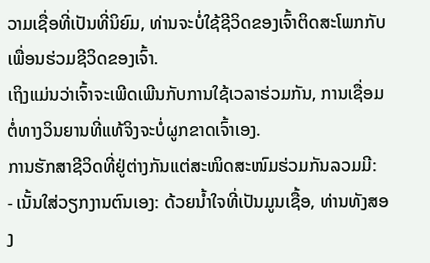ວາມເຊື່ອທີ່ເປັນທີ່ນິຍົມ, ທ່ານຈະບໍ່ໃຊ້ຊີວິດຂອງເຈົ້າຕິດສະໂພກກັບເພື່ອນຮ່ວມຊີວິດຂອງເຈົ້າ.
ເຖິງແມ່ນວ່າເຈົ້າຈະເພີດເພີນກັບການໃຊ້ເວລາຮ່ວມກັນ, ການເຊື່ອມຕໍ່ທາງວິນຍານທີ່ແທ້ຈິງຈະບໍ່ຜູກຂາດເຈົ້າເອງ.
ການຮັກສາຊີວິດທີ່ຢູ່ຕ່າງກັນແຕ່ສະໜິດສະໜົມຮ່ວມກັນລວມມີ:
- ເນັ້ນໃສ່ວຽກງານຕົນເອງ: ດ້ວຍນ້ຳໃຈທີ່ເປັນມູນເຊື້ອ, ທ່ານທັງສອງ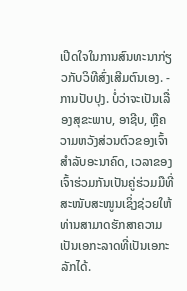ເປີດໃຈໃນການສົນທະນາກ່ຽວກັບວິທີສົ່ງເສີມຕົນເອງ. - ການປັບປຸງ. ບໍ່ວ່າຈະເປັນເລື່ອງສຸຂະພາບ, ອາຊີບ, ຫຼືຄວາມຫວັງສ່ວນຕົວຂອງເຈົ້າສຳລັບອະນາຄົດ, ເວລາຂອງເຈົ້າຮ່ວມກັນເປັນຄູ່ຮ່ວມມືທີ່ສະໜັບສະໜູນເຊິ່ງຊ່ວຍໃຫ້ທ່ານສາມາດຮັກສາຄວາມເປັນເອກະລາດທີ່ເປັນເອກະລັກໄດ້.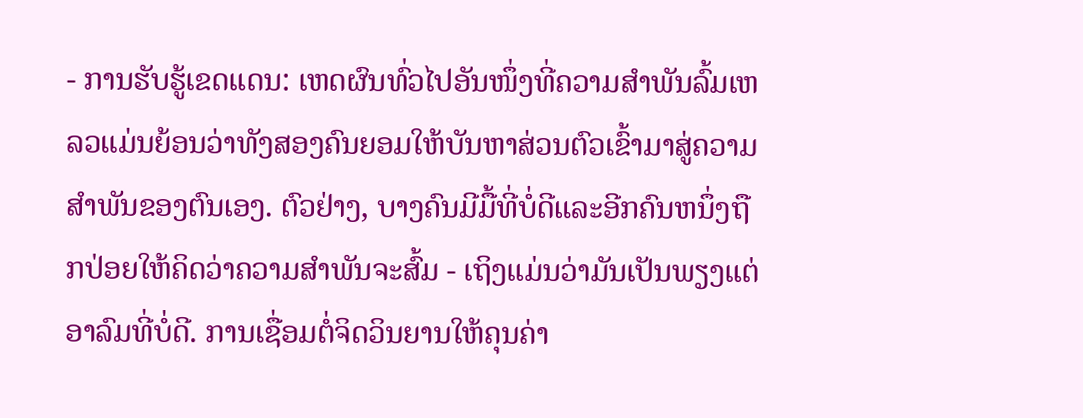- ການຮັບຮູ້ເຂດແດນ: ເຫດຜົນທົ່ວໄປອັນໜຶ່ງທີ່ຄວາມສຳພັນລົ້ມເຫລວແມ່ນຍ້ອນວ່າທັງສອງຄົນຍອມໃຫ້ບັນຫາສ່ວນຕົວເຂົ້າມາສູ່ຄວາມສຳພັນຂອງຕົນເອງ. ຕົວຢ່າງ, ບາງຄົນມີມື້ທີ່ບໍ່ດີແລະອີກຄົນຫນຶ່ງຖືກປ່ອຍໃຫ້ຄິດວ່າຄວາມສໍາພັນຈະສົ້ມ - ເຖິງແມ່ນວ່າມັນເປັນພຽງແຕ່ອາລົມທີ່ບໍ່ດີ. ການເຊື່ອມຕໍ່ຈິດວິນຍານໃຫ້ຄຸນຄ່າ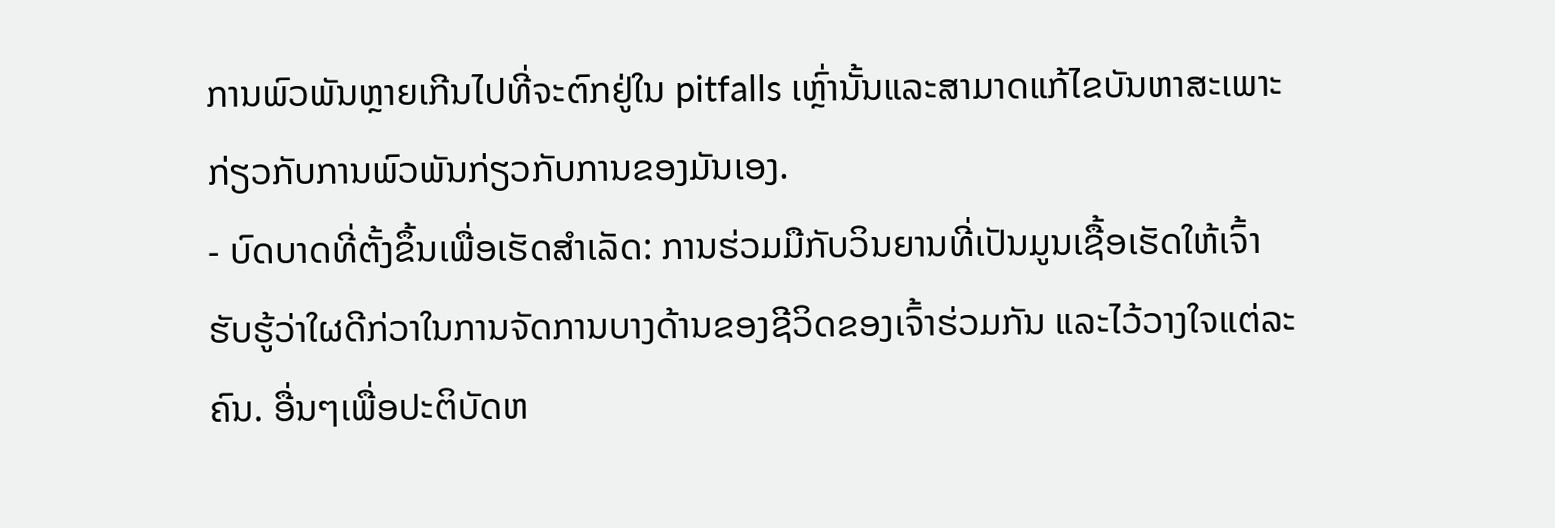ການພົວພັນຫຼາຍເກີນໄປທີ່ຈະຕົກຢູ່ໃນ pitfalls ເຫຼົ່ານັ້ນແລະສາມາດແກ້ໄຂບັນຫາສະເພາະກ່ຽວກັບການພົວພັນກ່ຽວກັບການຂອງມັນເອງ.
- ບົດບາດທີ່ຕັ້ງຂຶ້ນເພື່ອເຮັດສຳເລັດ: ການຮ່ວມມືກັບວິນຍານທີ່ເປັນມູນເຊື້ອເຮັດໃຫ້ເຈົ້າຮັບຮູ້ວ່າໃຜດີກ່ວາໃນການຈັດການບາງດ້ານຂອງຊີວິດຂອງເຈົ້າຮ່ວມກັນ ແລະໄວ້ວາງໃຈແຕ່ລະຄົນ. ອື່ນໆເພື່ອປະຕິບັດຫ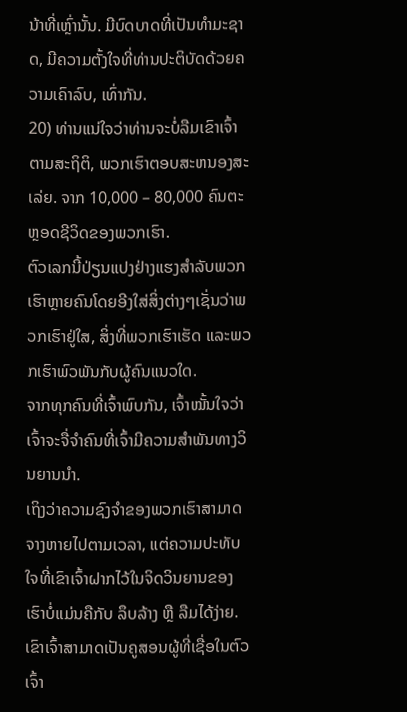ນ້າທີ່ເຫຼົ່ານັ້ນ. ມີບົດບາດທີ່ເປັນທໍາມະຊາດ, ມີຄວາມຕັ້ງໃຈທີ່ທ່ານປະຕິບັດດ້ວຍຄວາມເຄົາລົບ, ເທົ່າກັນ.
20) ທ່ານແນ່ໃຈວ່າທ່ານຈະບໍ່ລືມເຂົາເຈົ້າ
ຕາມສະຖິຕິ, ພວກເຮົາຕອບສະຫນອງສະເລ່ຍ. ຈາກ 10,000 – 80,000 ຄົນຕະຫຼອດຊີວິດຂອງພວກເຮົາ.
ຕົວເລກນີ້ປ່ຽນແປງຢ່າງແຮງສຳລັບພວກເຮົາຫຼາຍຄົນໂດຍອີງໃສ່ສິ່ງຕ່າງໆເຊັ່ນວ່າພວກເຮົາຢູ່ໃສ, ສິ່ງທີ່ພວກເຮົາເຮັດ ແລະພວກເຮົາພົວພັນກັບຜູ້ຄົນແນວໃດ.
ຈາກທຸກຄົນທີ່ເຈົ້າພົບກັນ, ເຈົ້າໝັ້ນໃຈວ່າເຈົ້າຈະຈື່ຈຳຄົນທີ່ເຈົ້າມີຄວາມສໍາພັນທາງວິນຍານນຳ.
ເຖິງວ່າຄວາມຊົງຈຳຂອງພວກເຮົາສາມາດຈາງຫາຍໄປຕາມເວລາ, ແຕ່ຄວາມປະທັບໃຈທີ່ເຂົາເຈົ້າຝາກໄວ້ໃນຈິດວິນຍານຂອງເຮົາບໍ່ແມ່ນຄືກັບ ລຶບລ້າງ ຫຼື ລືມໄດ້ງ່າຍ.
ເຂົາເຈົ້າສາມາດເປັນຄູສອນຜູ້ທີ່ເຊື່ອໃນຕົວເຈົ້າ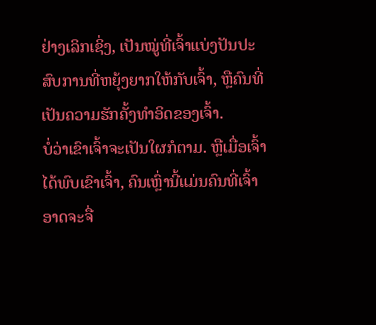ຢ່າງເລິກເຊິ່ງ, ເປັນໝູ່ທີ່ເຈົ້າແບ່ງປັນປະສົບການທີ່ຫຍຸ້ງຍາກໃຫ້ກັບເຈົ້າ, ຫຼືຄົນທີ່ເປັນຄວາມຮັກຄັ້ງທຳອິດຂອງເຈົ້າ.
ບໍ່ວ່າເຂົາເຈົ້າຈະເປັນໃຜກໍຕາມ. ຫຼືເມື່ອເຈົ້າໄດ້ພົບເຂົາເຈົ້າ, ຄົນເຫຼົ່ານີ້ແມ່ນຄົນທີ່ເຈົ້າອາດຈະຈື່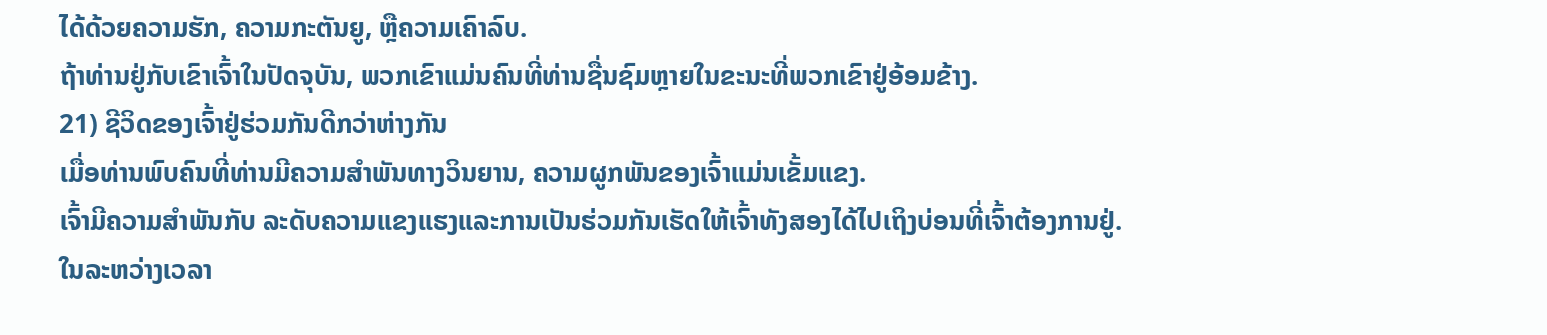ໄດ້ດ້ວຍຄວາມຮັກ, ຄວາມກະຕັນຍູ, ຫຼືຄວາມເຄົາລົບ.
ຖ້າທ່ານຢູ່ກັບເຂົາເຈົ້າໃນປັດຈຸບັນ, ພວກເຂົາແມ່ນຄົນທີ່ທ່ານຊື່ນຊົມຫຼາຍໃນຂະນະທີ່ພວກເຂົາຢູ່ອ້ອມຂ້າງ.
21) ຊີວິດຂອງເຈົ້າຢູ່ຮ່ວມກັນດີກວ່າຫ່າງກັນ
ເມື່ອທ່ານພົບຄົນທີ່ທ່ານມີຄວາມສໍາພັນທາງວິນຍານ, ຄວາມຜູກພັນຂອງເຈົ້າແມ່ນເຂັ້ມແຂງ.
ເຈົ້າມີຄວາມສໍາພັນກັບ ລະດັບຄວາມແຂງແຮງແລະການເປັນຮ່ວມກັນເຮັດໃຫ້ເຈົ້າທັງສອງໄດ້ໄປເຖິງບ່ອນທີ່ເຈົ້າຕ້ອງການຢູ່.
ໃນລະຫວ່າງເວລາ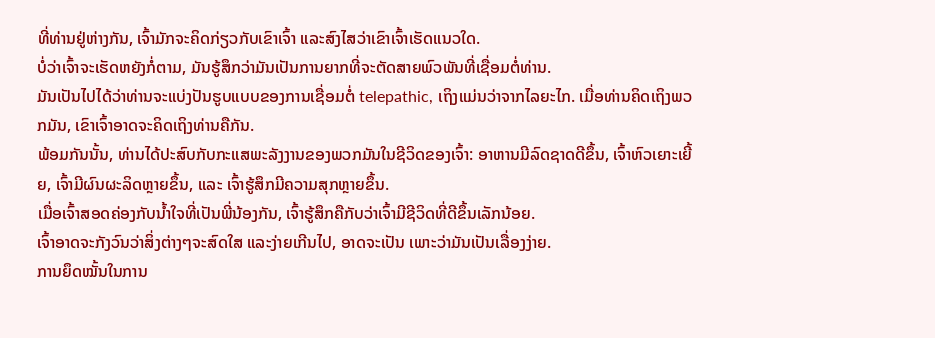ທີ່ທ່ານຢູ່ຫ່າງກັນ, ເຈົ້າມັກຈະຄິດກ່ຽວກັບເຂົາເຈົ້າ ແລະສົງໄສວ່າເຂົາເຈົ້າເຮັດແນວໃດ.
ບໍ່ວ່າເຈົ້າຈະເຮັດຫຍັງກໍ່ຕາມ, ມັນຮູ້ສຶກວ່າມັນເປັນການຍາກທີ່ຈະຕັດສາຍພົວພັນທີ່ເຊື່ອມຕໍ່ທ່ານ.
ມັນເປັນໄປໄດ້ວ່າທ່ານຈະແບ່ງປັນຮູບແບບຂອງການເຊື່ອມຕໍ່ telepathic, ເຖິງແມ່ນວ່າຈາກໄລຍະໄກ. ເມື່ອທ່ານຄິດເຖິງພວກມັນ, ເຂົາເຈົ້າອາດຈະຄິດເຖິງທ່ານຄືກັນ.
ພ້ອມກັນນັ້ນ, ທ່ານໄດ້ປະສົບກັບກະແສພະລັງງານຂອງພວກມັນໃນຊີວິດຂອງເຈົ້າ: ອາຫານມີລົດຊາດດີຂຶ້ນ, ເຈົ້າຫົວເຍາະເຍີ້ຍ, ເຈົ້າມີຜົນຜະລິດຫຼາຍຂຶ້ນ, ແລະ ເຈົ້າຮູ້ສຶກມີຄວາມສຸກຫຼາຍຂຶ້ນ.
ເມື່ອເຈົ້າສອດຄ່ອງກັບນໍ້າໃຈທີ່ເປັນພີ່ນ້ອງກັນ, ເຈົ້າຮູ້ສຶກຄືກັບວ່າເຈົ້າມີຊີວິດທີ່ດີຂຶ້ນເລັກນ້ອຍ.
ເຈົ້າອາດຈະກັງວົນວ່າສິ່ງຕ່າງໆຈະສົດໃສ ແລະງ່າຍເກີນໄປ, ອາດຈະເປັນ ເພາະວ່າມັນເປັນເລື່ອງງ່າຍ.
ການຍຶດໝັ້ນໃນການ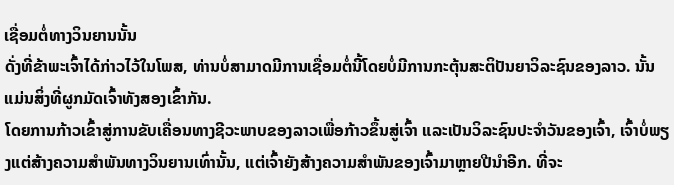ເຊື່ອມຕໍ່ທາງວິນຍານນັ້ນ
ດັ່ງທີ່ຂ້າພະເຈົ້າໄດ້ກ່າວໄວ້ໃນໂພສ, ທ່ານບໍ່ສາມາດມີການເຊື່ອມຕໍ່ນີ້ໂດຍບໍ່ມີການກະຕຸ້ນສະຕິປັນຍາວິລະຊົນຂອງລາວ. ນັ້ນແມ່ນສິ່ງທີ່ຜູກມັດເຈົ້າທັງສອງເຂົ້າກັນ.
ໂດຍການກ້າວເຂົ້າສູ່ການຂັບເຄື່ອນທາງຊີວະພາບຂອງລາວເພື່ອກ້າວຂຶ້ນສູ່ເຈົ້າ ແລະເປັນວິລະຊົນປະຈຳວັນຂອງເຈົ້າ, ເຈົ້າບໍ່ພຽງແຕ່ສ້າງຄວາມສຳພັນທາງວິນຍານເທົ່ານັ້ນ, ແຕ່ເຈົ້າຍັງສ້າງຄວາມສຳພັນຂອງເຈົ້າມາຫຼາຍປີນຳອີກ. ທີ່ຈະ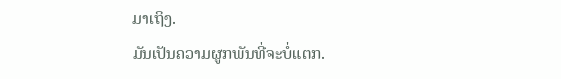ມາເຖິງ.
ມັນເປັນຄວາມຜູກພັນທີ່ຈະບໍ່ແຕກ.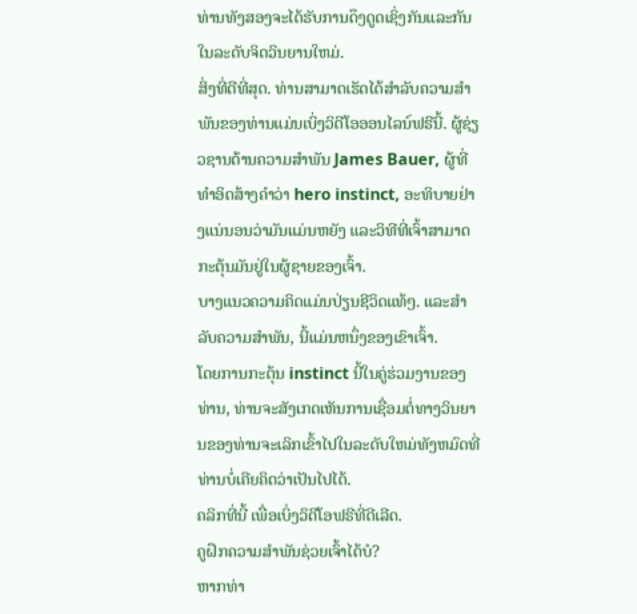ທ່ານທັງສອງຈະໄດ້ຮັບການດຶງດູດເຊິ່ງກັນແລະກັນໃນລະດັບຈິດວິນຍານໃຫມ່.
ສິ່ງທີ່ດີທີ່ສຸດ. ທ່ານສາມາດເຮັດໄດ້ສໍາລັບຄວາມສໍາພັນຂອງທ່ານແມ່ນເບິ່ງວິດີໂອອອນໄລນ໌ຟຣີນີ້. ຜູ້ຊ່ຽວຊານດ້ານຄວາມສໍາພັນ James Bauer, ຜູ້ທີ່ທໍາອິດສ້າງຄຳວ່າ hero instinct, ອະທິບາຍຢ່າງແນ່ນອນວ່າມັນແມ່ນຫຍັງ ແລະວິທີທີ່ເຈົ້າສາມາດກະຕຸ້ນມັນຢູ່ໃນຜູ້ຊາຍຂອງເຈົ້າ.
ບາງແນວຄວາມຄິດແມ່ນປ່ຽນຊີວິດແທ້ໆ. ແລະສໍາລັບຄວາມສໍາພັນ, ນີ້ແມ່ນຫນຶ່ງຂອງເຂົາເຈົ້າ.
ໂດຍການກະຕຸ້ນ instinct ນີ້ໃນຄູ່ຮ່ວມງານຂອງທ່ານ, ທ່ານຈະສັງເກດເຫັນການເຊື່ອມຕໍ່ທາງວິນຍານຂອງທ່ານຈະເລິກເຂົ້າໄປໃນລະດັບໃຫມ່ທັງຫມົດທີ່ທ່ານບໍ່ເຄີຍຄິດວ່າເປັນໄປໄດ້.
ຄລິກທີ່ນີ້ ເພື່ອເບິ່ງວິດີໂອຟຣີທີ່ດີເລີດ.
ຄູຝຶກຄວາມສຳພັນຊ່ວຍເຈົ້າໄດ້ບໍ?
ຫາກທ່າ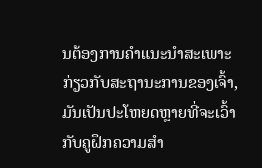ນຕ້ອງການຄຳແນະນຳສະເພາະກ່ຽວກັບສະຖານະການຂອງເຈົ້າ, ມັນເປັນປະໂຫຍດຫຼາຍທີ່ຈະເວົ້າກັບຄູຝຶກຄວາມສຳ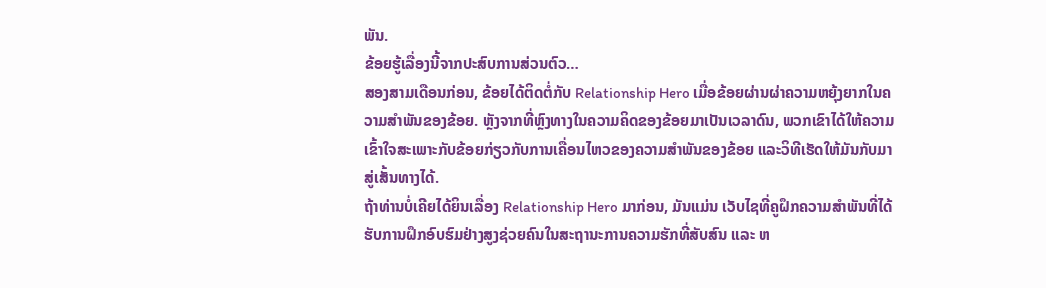ພັນ.
ຂ້ອຍຮູ້ເລື່ອງນີ້ຈາກປະສົບການສ່ວນຕົວ…
ສອງສາມເດືອນກ່ອນ, ຂ້ອຍໄດ້ຕິດຕໍ່ກັບ Relationship Hero ເມື່ອຂ້ອຍຜ່ານຜ່າຄວາມຫຍຸ້ງຍາກໃນຄວາມສຳພັນຂອງຂ້ອຍ. ຫຼັງຈາກທີ່ຫຼົງທາງໃນຄວາມຄິດຂອງຂ້ອຍມາເປັນເວລາດົນ, ພວກເຂົາໄດ້ໃຫ້ຄວາມເຂົ້າໃຈສະເພາະກັບຂ້ອຍກ່ຽວກັບການເຄື່ອນໄຫວຂອງຄວາມສຳພັນຂອງຂ້ອຍ ແລະວິທີເຮັດໃຫ້ມັນກັບມາສູ່ເສັ້ນທາງໄດ້.
ຖ້າທ່ານບໍ່ເຄີຍໄດ້ຍິນເລື່ອງ Relationship Hero ມາກ່ອນ, ມັນແມ່ນ ເວັບໄຊທີ່ຄູຝຶກຄວາມສຳພັນທີ່ໄດ້ຮັບການຝຶກອົບຮົມຢ່າງສູງຊ່ວຍຄົນໃນສະຖານະການຄວາມຮັກທີ່ສັບສົນ ແລະ ຫ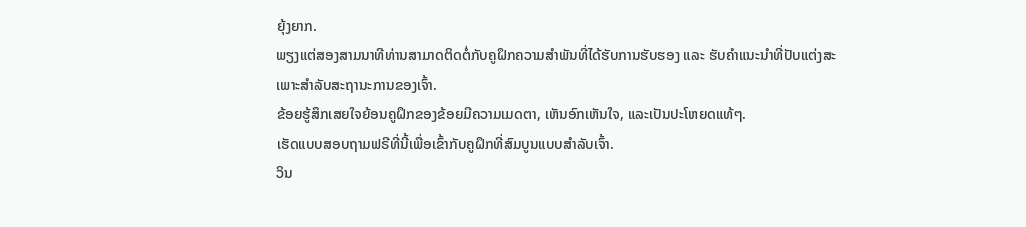ຍຸ້ງຍາກ.
ພຽງແຕ່ສອງສາມນາທີທ່ານສາມາດຕິດຕໍ່ກັບຄູຝຶກຄວາມສຳພັນທີ່ໄດ້ຮັບການຮັບຮອງ ແລະ ຮັບຄຳແນະນຳທີ່ປັບແຕ່ງສະເພາະສຳລັບສະຖານະການຂອງເຈົ້າ.
ຂ້ອຍຮູ້ສຶກເສຍໃຈຍ້ອນຄູຝຶກຂອງຂ້ອຍມີຄວາມເມດຕາ, ເຫັນອົກເຫັນໃຈ, ແລະເປັນປະໂຫຍດແທ້ໆ.
ເຮັດແບບສອບຖາມຟຣີທີ່ນີ້ເພື່ອເຂົ້າກັບຄູຝຶກທີ່ສົມບູນແບບສຳລັບເຈົ້າ.
ວິນ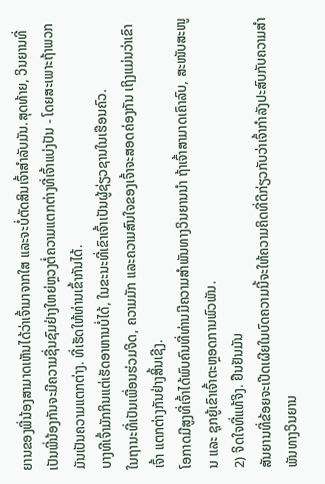ຍານຂອງພີ່ນ້ອງສາມາດເຫັນໄດ້ວ່າເຈົ້າມາຈາກໃສ ແລະຈະບໍ່ຕັດສິນເຈົ້າສໍາລັບມັນ.ສຸດທ້າຍ, ວິນຍານທີ່ເປັນພີ່ນ້ອງກັນຈະມີຄວາມຊື່ນຊົມຢ່າງໃຫຍ່ຫຼວງຕໍ່ຄວາມແຕກຕ່າງທີ່ເຈົ້າແບ່ງປັນ - ໂດຍສະເພາະຖ້າພວກມັນເປັນຄວາມແຕກຕ່າງ. ທີ່ເຮັດໃຫ້ທ່ານເຂົ້າກັນໄດ້.
ບາງທີເຈົ້າມັກກິນແຕ່ເຮັດອາຫານບໍ່ໄດ້, ໃນຂະນະທີ່ເຂົາເຈົ້າເປັນຜູ້ຊ່ຽວຊານໃນເຮືອນຄົວ.
ໃນຖານະທີ່ເປັນເພື່ອນຮ່ວມຈິດ, ຄວາມມັກ ແລະຄວາມສົນໃຈຂອງເຈົ້າຈະສອດຄ່ອງກັນ ເຖິງແມ່ນວ່າເຂົາເຈົ້າ ແຕກຕ່າງກັນຢ່າງສິ້ນເຊີງ.
ໂອກາດມີສູງທີ່ເຈົ້າໄດ້ພົບຄົນທີ່ທ່ານມີຄວາມສໍາພັນທາງວິນຍານນຳ ຖ້າເຈົ້າສາມາດເຄົາລົບ, ສະໜັບສະໜູນ ແລະ ຊຸກຍູ້ເຂົາເຈົ້າຕະຫຼອດການພົວພັນ.
2) ຈິດໃຈທີ່ແທ້ຈິງ. ຢືນຢັນມັນ
ສັນຍານທີ່ຂ້ອຍຈະເປີດເຜີຍໃນບົດຄວາມນີ້ຈະໃຫ້ຄວາມຄິດທີ່ດີກ່ຽວກັບວ່າເຈົ້າກໍາລັງປະສົບກັບຄວາມສຳພັນທາງວິນຍານ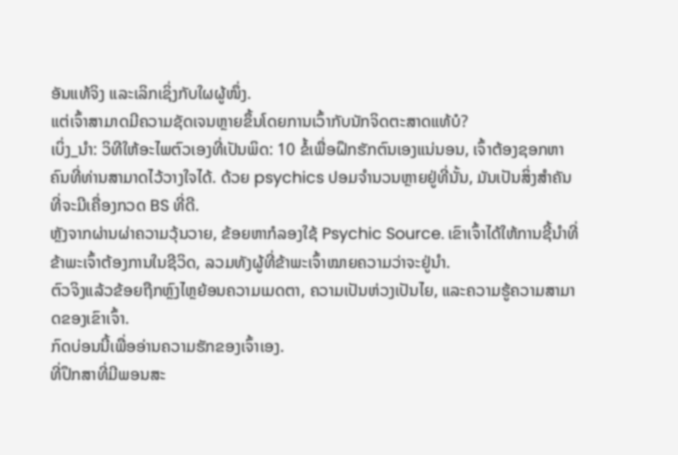ອັນແທ້ຈິງ ແລະເລິກເຊິ່ງກັບໃຜຜູ້ໜຶ່ງ.
ແຕ່ເຈົ້າສາມາດມີຄວາມຊັດເຈນຫຼາຍຂຶ້ນໂດຍການເວົ້າກັບນັກຈິດຕະສາດແທ້ບໍ?
ເບິ່ງ_ນຳ: ວິທີໃຫ້ອະໄພຕົວເອງທີ່ເປັນພິດ: 10 ຂໍ້ເພື່ອຝຶກຮັກຕົນເອງແນ່ນອນ, ເຈົ້າຕ້ອງຊອກຫາຄົນທີ່ທ່ານສາມາດໄວ້ວາງໃຈໄດ້. ດ້ວຍ psychics ປອມຈໍານວນຫຼາຍຢູ່ທີ່ນັ້ນ, ມັນເປັນສິ່ງສໍາຄັນທີ່ຈະມີເຄື່ອງກວດ BS ທີ່ດີ.
ຫຼັງຈາກຜ່ານຜ່າຄວາມວຸ້ນວາຍ, ຂ້ອຍຫາກໍລອງໃຊ້ Psychic Source. ເຂົາເຈົ້າໄດ້ໃຫ້ການຊີ້ນຳທີ່ຂ້າພະເຈົ້າຕ້ອງການໃນຊີວິດ, ລວມທັງຜູ້ທີ່ຂ້າພະເຈົ້າໝາຍຄວາມວ່າຈະຢູ່ນຳ.
ຕົວຈິງແລ້ວຂ້ອຍຖືກຫຼົງໄຫຼຍ້ອນຄວາມເມດຕາ, ຄວາມເປັນຫ່ວງເປັນໄຍ, ແລະຄວາມຮູ້ຄວາມສາມາດຂອງເຂົາເຈົ້າ.
ກົດບ່ອນນີ້ເພື່ອອ່ານຄວາມຮັກຂອງເຈົ້າເອງ.
ທີ່ປຶກສາທີ່ມີພອນສະ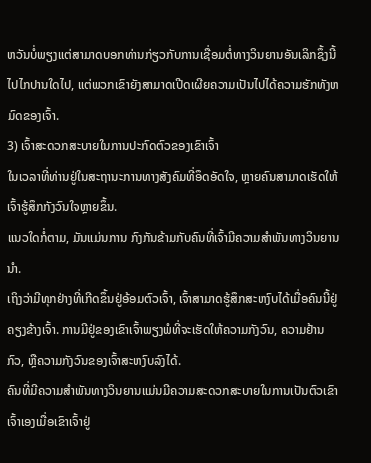ຫວັນບໍ່ພຽງແຕ່ສາມາດບອກທ່ານກ່ຽວກັບການເຊື່ອມຕໍ່ທາງວິນຍານອັນເລິກຊຶ້ງນີ້ໄປໄກປານໃດໄປ, ແຕ່ພວກເຂົາຍັງສາມາດເປີດເຜີຍຄວາມເປັນໄປໄດ້ຄວາມຮັກທັງຫມົດຂອງເຈົ້າ.
3) ເຈົ້າສະດວກສະບາຍໃນການປະກົດຕົວຂອງເຂົາເຈົ້າ
ໃນເວລາທີ່ທ່ານຢູ່ໃນສະຖານະການທາງສັງຄົມທີ່ອຶດອັດໃຈ, ຫຼາຍຄົນສາມາດເຮັດໃຫ້ເຈົ້າຮູ້ສຶກກັງວົນໃຈຫຼາຍຂຶ້ນ.
ແນວໃດກໍ່ຕາມ, ມັນແມ່ນການ ກົງກັນຂ້າມກັບຄົນທີ່ເຈົ້າມີຄວາມສໍາພັນທາງວິນຍານນຳ.
ເຖິງວ່າມີທຸກຢ່າງທີ່ເກີດຂຶ້ນຢູ່ອ້ອມຕົວເຈົ້າ, ເຈົ້າສາມາດຮູ້ສຶກສະຫງົບໄດ້ເມື່ອຄົນນີ້ຢູ່ຄຽງຂ້າງເຈົ້າ. ການມີຢູ່ຂອງເຂົາເຈົ້າພຽງພໍທີ່ຈະເຮັດໃຫ້ຄວາມກັງວົນ, ຄວາມຢ້ານກົວ, ຫຼືຄວາມກັງວົນຂອງເຈົ້າສະຫງົບລົງໄດ້.
ຄົນທີ່ມີຄວາມສໍາພັນທາງວິນຍານແມ່ນມີຄວາມສະດວກສະບາຍໃນການເປັນຕົວເຂົາເຈົ້າເອງເມື່ອເຂົາເຈົ້າຢູ່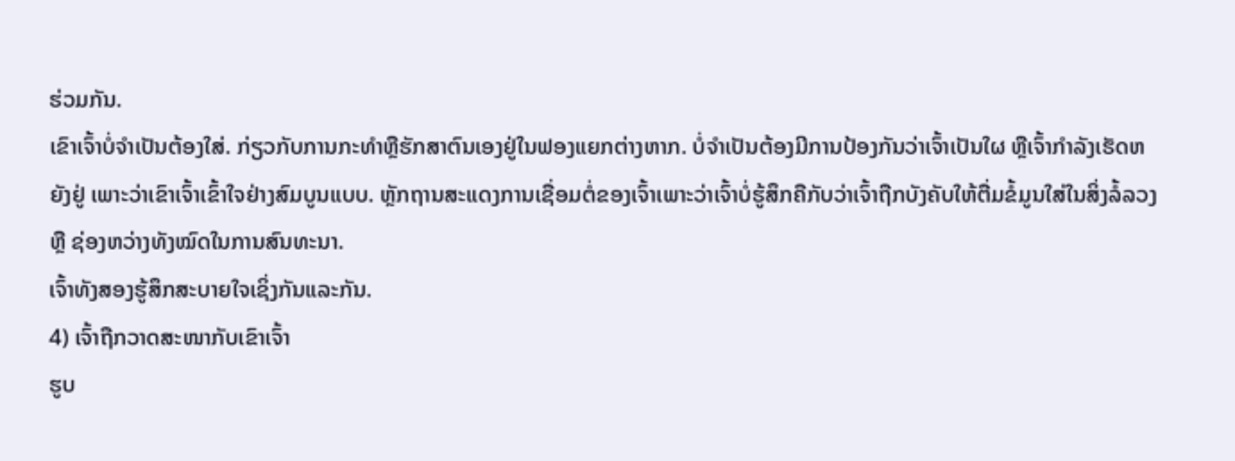ຮ່ວມກັນ.
ເຂົາເຈົ້າບໍ່ຈໍາເປັນຕ້ອງໃສ່. ກ່ຽວກັບການກະທໍາຫຼືຮັກສາຕົນເອງຢູ່ໃນຟອງແຍກຕ່າງຫາກ. ບໍ່ຈໍາເປັນຕ້ອງມີການປ້ອງກັນວ່າເຈົ້າເປັນໃຜ ຫຼືເຈົ້າກໍາລັງເຮັດຫຍັງຢູ່ ເພາະວ່າເຂົາເຈົ້າເຂົ້າໃຈຢ່າງສົມບູນແບບ. ຫຼັກຖານສະແດງການເຊື່ອມຕໍ່ຂອງເຈົ້າເພາະວ່າເຈົ້າບໍ່ຮູ້ສຶກຄືກັບວ່າເຈົ້າຖືກບັງຄັບໃຫ້ຕື່ມຂໍ້ມູນໃສ່ໃນສິ່ງລໍ້ລວງ ຫຼື ຊ່ອງຫວ່າງທັງໝົດໃນການສົນທະນາ.
ເຈົ້າທັງສອງຮູ້ສຶກສະບາຍໃຈເຊິ່ງກັນແລະກັນ.
4) ເຈົ້າຖືກວາດສະໜາກັບເຂົາເຈົ້າ
ຮູບ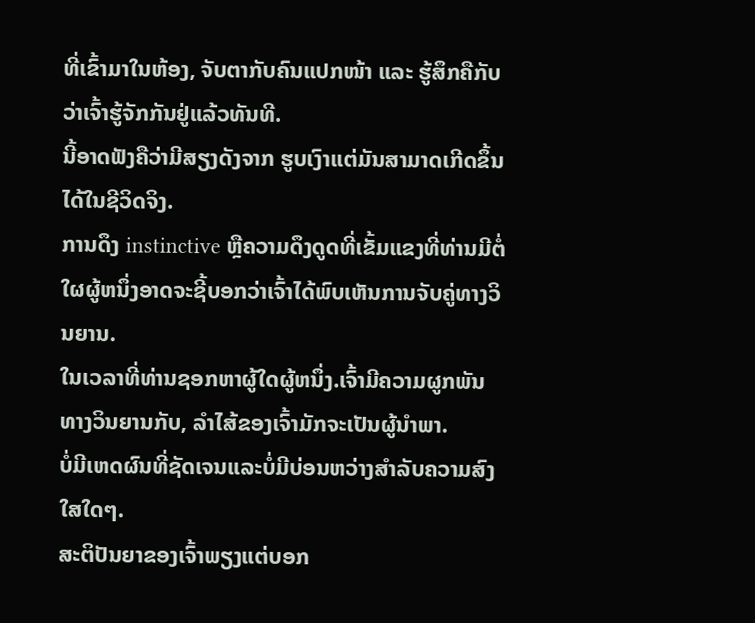ທີ່ເຂົ້າມາໃນຫ້ອງ, ຈັບຕາກັບຄົນແປກໜ້າ ແລະ ຮູ້ສຶກຄືກັບວ່າເຈົ້າຮູ້ຈັກກັນຢູ່ແລ້ວທັນທີ.
ນີ້ອາດຟັງຄືວ່າມີສຽງດັງຈາກ ຮູບເງົາແຕ່ມັນສາມາດເກີດຂຶ້ນໄດ້ໃນຊີວິດຈິງ.
ການດຶງ instinctive ຫຼືຄວາມດຶງດູດທີ່ເຂັ້ມແຂງທີ່ທ່ານມີຕໍ່ໃຜຜູ້ຫນຶ່ງອາດຈະຊີ້ບອກວ່າເຈົ້າໄດ້ພົບເຫັນການຈັບຄູ່ທາງວິນຍານ.
ໃນເວລາທີ່ທ່ານຊອກຫາຜູ້ໃດຜູ້ຫນຶ່ງ.ເຈົ້າມີຄວາມຜູກພັນທາງວິນຍານກັບ, ລໍາໄສ້ຂອງເຈົ້າມັກຈະເປັນຜູ້ນໍາພາ.
ບໍ່ມີເຫດຜົນທີ່ຊັດເຈນແລະບໍ່ມີບ່ອນຫວ່າງສໍາລັບຄວາມສົງໃສໃດໆ.
ສະຕິປັນຍາຂອງເຈົ້າພຽງແຕ່ບອກ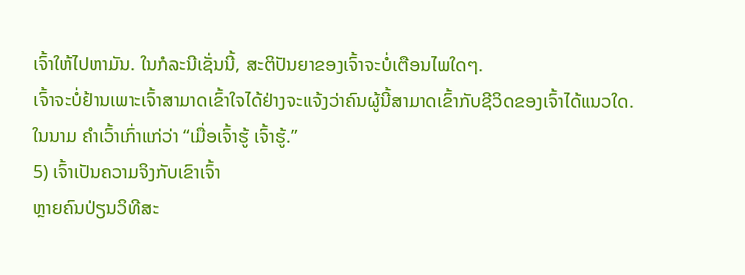ເຈົ້າໃຫ້ໄປຫາມັນ. ໃນກໍລະນີເຊັ່ນນີ້, ສະຕິປັນຍາຂອງເຈົ້າຈະບໍ່ເຕືອນໄພໃດໆ.
ເຈົ້າຈະບໍ່ຢ້ານເພາະເຈົ້າສາມາດເຂົ້າໃຈໄດ້ຢ່າງຈະແຈ້ງວ່າຄົນຜູ້ນີ້ສາມາດເຂົ້າກັບຊີວິດຂອງເຈົ້າໄດ້ແນວໃດ.
ໃນນາມ ຄຳເວົ້າເກົ່າແກ່ວ່າ “ເມື່ອເຈົ້າຮູ້ ເຈົ້າຮູ້.”
5) ເຈົ້າເປັນຄວາມຈິງກັບເຂົາເຈົ້າ
ຫຼາຍຄົນປ່ຽນວິທີສະ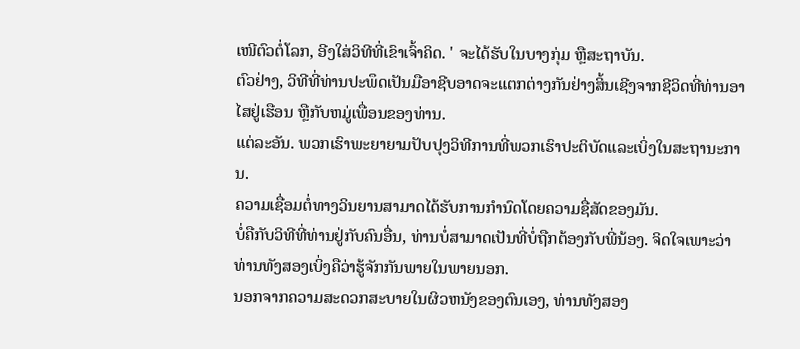ເໜີຕົວຕໍ່ໂລກ, ອີງໃສ່ວິທີທີ່ເຂົາເຈົ້າຄິດ. ' ຈະໄດ້ຮັບໃນບາງກຸ່ມ ຫຼືສະຖາບັນ.
ຕົວຢ່າງ, ວິທີທີ່ທ່ານປະພຶດເປັນມືອາຊີບອາດຈະແຕກຕ່າງກັນຢ່າງສິ້ນເຊີງຈາກຊີວິດທີ່ທ່ານອາໄສຢູ່ເຮືອນ ຫຼືກັບຫມູ່ເພື່ອນຂອງທ່ານ.
ແຕ່ລະອັນ. ພວກເຮົາພະຍາຍາມປັບປຸງວິທີການທີ່ພວກເຮົາປະຕິບັດແລະເບິ່ງໃນສະຖານະການ.
ຄວາມເຊື່ອມຕໍ່ທາງວິນຍານສາມາດໄດ້ຮັບການກໍານົດໂດຍຄວາມຊື່ສັດຂອງມັນ.
ບໍ່ຄືກັບວິທີທີ່ທ່ານຢູ່ກັບຄົນອື່ນ, ທ່ານບໍ່ສາມາດເປັນທີ່ບໍ່ຖືກຕ້ອງກັບພີ່ນ້ອງ. ຈິດໃຈເພາະວ່າທ່ານທັງສອງເບິ່ງຄືວ່າຮູ້ຈັກກັນພາຍໃນພາຍນອກ.
ນອກຈາກຄວາມສະດວກສະບາຍໃນຜິວຫນັງຂອງຕົນເອງ, ທ່ານທັງສອງ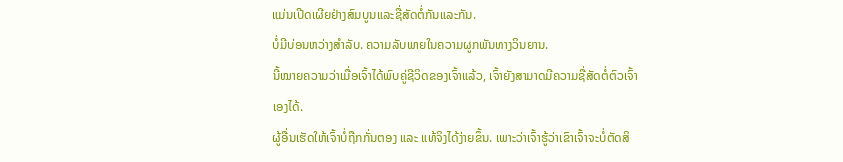ແມ່ນເປີດເຜີຍຢ່າງສົມບູນແລະຊື່ສັດຕໍ່ກັນແລະກັນ.
ບໍ່ມີບ່ອນຫວ່າງສໍາລັບ. ຄວາມລັບພາຍໃນຄວາມຜູກພັນທາງວິນຍານ.
ນີ້ໝາຍຄວາມວ່າເມື່ອເຈົ້າໄດ້ພົບຄູ່ຊີວິດຂອງເຈົ້າແລ້ວ, ເຈົ້າຍັງສາມາດມີຄວາມຊື່ສັດຕໍ່ຕົວເຈົ້າເອງໄດ້.
ຜູ້ອື່ນເຮັດໃຫ້ເຈົ້າບໍ່ຖືກກັ່ນຕອງ ແລະ ແທ້ຈິງໄດ້ງ່າຍຂຶ້ນ. ເພາະວ່າເຈົ້າຮູ້ວ່າເຂົາເຈົ້າຈະບໍ່ຕັດສິ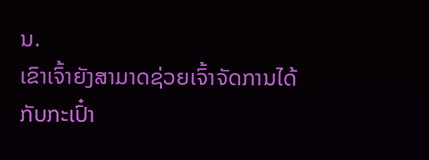ນ.
ເຂົາເຈົ້າຍັງສາມາດຊ່ວຍເຈົ້າຈັດການໄດ້ກັບກະເປົ໋າ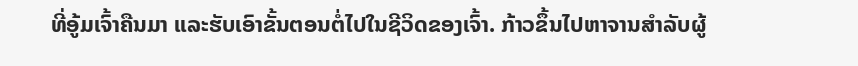ທີ່ອູ້ມເຈົ້າຄືນມາ ແລະຮັບເອົາຂັ້ນຕອນຕໍ່ໄປໃນຊີວິດຂອງເຈົ້າ. ກ້າວຂຶ້ນໄປຫາຈານສຳລັບຜູ້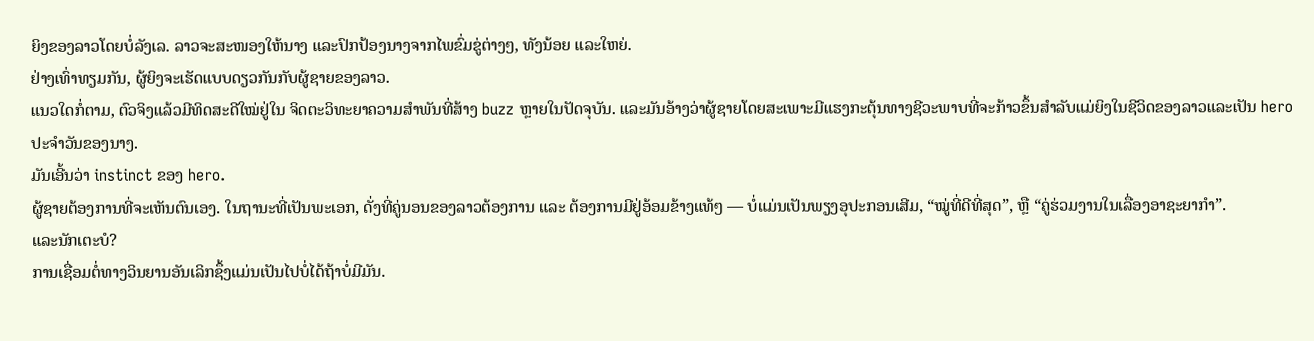ຍິງຂອງລາວໂດຍບໍ່ລັງເລ. ລາວຈະສະໜອງໃຫ້ນາງ ແລະປົກປ້ອງນາງຈາກໄພຂົ່ມຂູ່ຕ່າງໆ, ທັງນ້ອຍ ແລະໃຫຍ່.
ຢ່າງເທົ່າທຽມກັນ, ຜູ້ຍິງຈະເຮັດແບບດຽວກັນກັບຜູ້ຊາຍຂອງລາວ.
ແນວໃດກໍ່ຕາມ, ຕົວຈິງແລ້ວມີທິດສະດີໃໝ່ຢູ່ໃນ ຈິດຕະວິທະຍາຄວາມສໍາພັນທີ່ສ້າງ buzz ຫຼາຍໃນປັດຈຸບັນ. ແລະມັນອ້າງວ່າຜູ້ຊາຍໂດຍສະເພາະມີແຮງກະຕຸ້ນທາງຊີວະພາບທີ່ຈະກ້າວຂຶ້ນສໍາລັບແມ່ຍິງໃນຊີວິດຂອງລາວແລະເປັນ hero ປະຈໍາວັນຂອງນາງ.
ມັນເອີ້ນວ່າ instinct ຂອງ hero.
ຜູ້ຊາຍຕ້ອງການທີ່ຈະເຫັນຕົນເອງ. ໃນຖານະທີ່ເປັນພະເອກ, ດັ່ງທີ່ຄູ່ນອນຂອງລາວຕ້ອງການ ແລະ ຕ້ອງການມີຢູ່ອ້ອມຂ້າງແທ້ໆ — ບໍ່ແມ່ນເປັນພຽງອຸປະກອນເສີມ, “ໝູ່ທີ່ດີທີ່ສຸດ”, ຫຼື “ຄູ່ຮ່ວມງານໃນເລື່ອງອາຊະຍາກຳ”.
ແລະນັກເຕະບໍ?
ການເຊື່ອມຕໍ່ທາງວິນຍານອັນເລິກຊຶ້ງແມ່ນເປັນໄປບໍ່ໄດ້ຖ້າບໍ່ມີມັນ.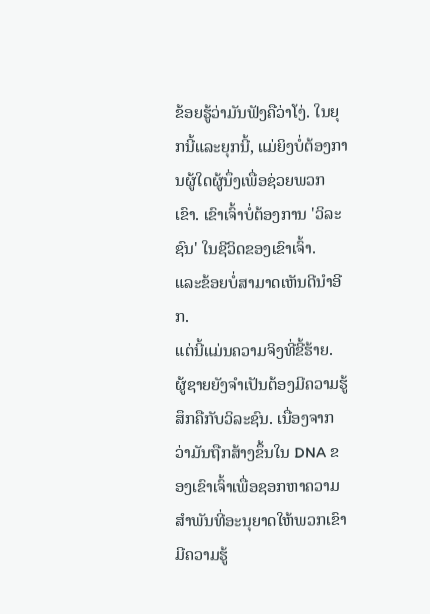ຂ້ອຍຮູ້ວ່າມັນຟັງຄືວ່າໂງ່. ໃນຍຸກນີ້ແລະຍຸກນີ້, ແມ່ຍິງບໍ່ຕ້ອງການຜູ້ໃດຜູ້ນຶ່ງເພື່ອຊ່ວຍພວກເຂົາ. ເຂົາເຈົ້າບໍ່ຕ້ອງການ 'ວິລະຊົນ' ໃນຊີວິດຂອງເຂົາເຈົ້າ.
ແລະຂ້ອຍບໍ່ສາມາດເຫັນດີນໍາອີກ.
ແຕ່ນີ້ແມ່ນຄວາມຈິງທີ່ຂີ້ຮ້າຍ. ຜູ້ຊາຍຍັງຈໍາເປັນຕ້ອງມີຄວາມຮູ້ສຶກຄືກັບວິລະຊົນ. ເນື່ອງຈາກວ່າມັນຖືກສ້າງຂຶ້ນໃນ DNA ຂອງເຂົາເຈົ້າເພື່ອຊອກຫາຄວາມສໍາພັນທີ່ອະນຸຍາດໃຫ້ພວກເຂົາມີຄວາມຮູ້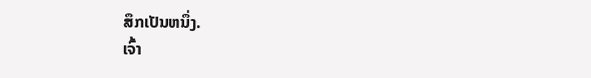ສຶກເປັນຫນຶ່ງ.
ເຈົ້າ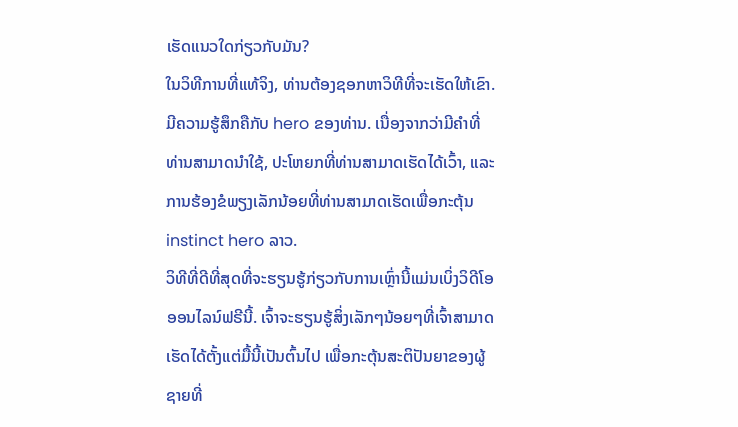ເຮັດແນວໃດກ່ຽວກັບມັນ?
ໃນວິທີການທີ່ແທ້ຈິງ, ທ່ານຕ້ອງຊອກຫາວິທີທີ່ຈະເຮັດໃຫ້ເຂົາ. ມີຄວາມຮູ້ສຶກຄືກັບ hero ຂອງທ່ານ. ເນື່ອງຈາກວ່າມີຄໍາທີ່ທ່ານສາມາດນໍາໃຊ້, ປະໂຫຍກທີ່ທ່ານສາມາດເຮັດໄດ້ເວົ້າ, ແລະການຮ້ອງຂໍພຽງເລັກນ້ອຍທີ່ທ່ານສາມາດເຮັດເພື່ອກະຕຸ້ນ instinct hero ລາວ.
ວິທີທີ່ດີທີ່ສຸດທີ່ຈະຮຽນຮູ້ກ່ຽວກັບການເຫຼົ່ານີ້ແມ່ນເບິ່ງວິດີໂອອອນໄລນ໌ຟຣີນີ້. ເຈົ້າຈະຮຽນຮູ້ສິ່ງເລັກໆນ້ອຍໆທີ່ເຈົ້າສາມາດເຮັດໄດ້ຕັ້ງແຕ່ມື້ນີ້ເປັນຕົ້ນໄປ ເພື່ອກະຕຸ້ນສະຕິປັນຍາຂອງຜູ້ຊາຍທີ່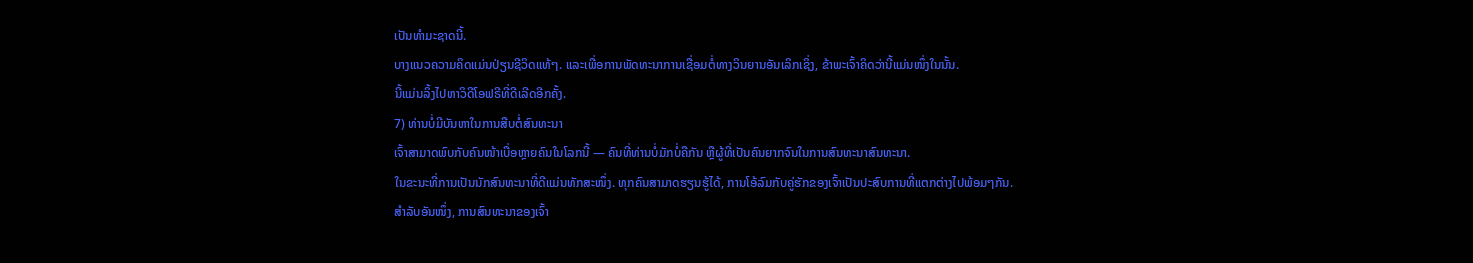ເປັນທໍາມະຊາດນີ້.
ບາງແນວຄວາມຄິດແມ່ນປ່ຽນຊີວິດແທ້ໆ. ແລະເພື່ອການພັດທະນາການເຊື່ອມຕໍ່ທາງວິນຍານອັນເລິກເຊິ່ງ, ຂ້າພະເຈົ້າຄິດວ່ານີ້ແມ່ນໜຶ່ງໃນນັ້ນ.
ນີ້ແມ່ນລິ້ງໄປຫາວິດີໂອຟຣີທີ່ດີເລີດອີກຄັ້ງ.
7) ທ່ານບໍ່ມີບັນຫາໃນການສືບຕໍ່ສົນທະນາ
ເຈົ້າສາມາດພົບກັບຄົນໜ້າເບື່ອຫຼາຍຄົນໃນໂລກນີ້ — ຄົນທີ່ທ່ານບໍ່ມັກບໍ່ຄືກັນ ຫຼືຜູ້ທີ່ເປັນຄົນຍາກຈົນໃນການສົນທະນາສົນທະນາ.
ໃນຂະນະທີ່ການເປັນນັກສົນທະນາທີ່ດີແມ່ນທັກສະໜຶ່ງ. ທຸກຄົນສາມາດຮຽນຮູ້ໄດ້, ການໂອ້ລົມກັບຄູ່ຮັກຂອງເຈົ້າເປັນປະສົບການທີ່ແຕກຕ່າງໄປພ້ອມໆກັນ.
ສຳລັບອັນໜຶ່ງ, ການສົນທະນາຂອງເຈົ້າ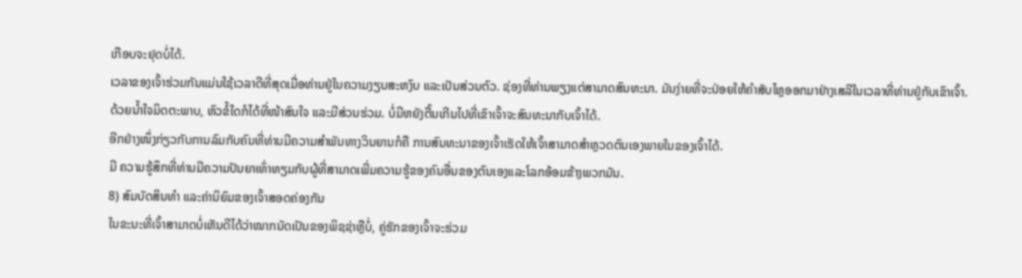ເກືອບຈະຢຸດບໍ່ໄດ້.
ເວລາຂອງເຈົ້າຮ່ວມກັນແມ່ນໃຊ້ເວລາດີທີ່ສຸດເມື່ອທ່ານຢູ່ໃນຄວາມງຽບສະຫງົບ ແລະເປັນສ່ວນຕົວ. ຊ່ອງທີ່ທ່ານພຽງແຕ່ສາມາດສົນທະນາ. ມັນງ່າຍທີ່ຈະປ່ອຍໃຫ້ຄຳສັບໄຫຼອອກມາຢ່າງເສລີໃນເວລາທີ່ທ່ານຢູ່ກັບເຂົາເຈົ້າ.
ດ້ວຍນໍ້າໃຈມິດຕະພາບ, ຫົວຂໍ້ໃດກໍໄດ້ທີ່ໜ້າສົນໃຈ ແລະມີສ່ວນຮ່ວມ. ບໍ່ມີຫຍັງຕື້ນເກີນໄປທີ່ເຂົາເຈົ້າຈະສົນທະນາກັບເຈົ້າໄດ້.
ອີກຢ່າງໜຶ່ງກ່ຽວກັບການລົມກັບຄົນທີ່ທ່ານມີຄວາມສໍາພັນທາງວິນຍານກໍຄື ການສົນທະນາຂອງເຈົ້າເຮັດໃຫ້ເຈົ້າສາມາດສຳຫຼວດຕົນເອງພາຍໃນຂອງເຈົ້າໄດ້.
ມີ ຄວາມຮູ້ສຶກທີ່ທ່ານມີຄວາມປັນຍາເທົ່າທຽມກັບຜູ້ທີ່ສາມາດເພີ່ມຄວາມຮູ້ຂອງຄົນອື່ນຂອງຕົນເອງແລະໂລກອ້ອມຂ້າງພວກມັນ.
8) ສົມບັດສິນທໍາ ແລະຄ່ານິຍົມຂອງເຈົ້າສອດຄ່ອງກັນ
ໃນຂະນະທີ່ເຈົ້າສາມາດບໍ່ເຫັນດີໄດ້ວ່າໝາກນັດເປັນຂອງພິຊຊ່າຫຼືບໍ່, ຄູ່ຮັກຂອງເຈົ້າຈະຮ່ວມ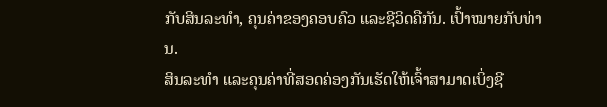ກັບສິນລະທຳ, ຄຸນຄ່າຂອງຄອບຄົວ ແລະຊີວິດຄືກັນ. ເປົ້າໝາຍກັບທ່ານ.
ສິນລະທຳ ແລະຄຸນຄ່າທີ່ສອດຄ່ອງກັນເຮັດໃຫ້ເຈົ້າສາມາດເບິ່ງຊີ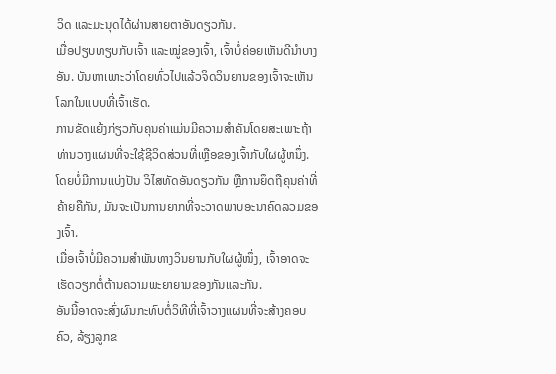ວິດ ແລະມະນຸດໄດ້ຜ່ານສາຍຕາອັນດຽວກັນ.
ເມື່ອປຽບທຽບກັບເຈົ້າ ແລະໝູ່ຂອງເຈົ້າ, ເຈົ້າບໍ່ຄ່ອຍເຫັນດີນຳບາງອັນ. ບັນຫາເພາະວ່າໂດຍທົ່ວໄປແລ້ວຈິດວິນຍານຂອງເຈົ້າຈະເຫັນໂລກໃນແບບທີ່ເຈົ້າເຮັດ.
ການຂັດແຍ້ງກ່ຽວກັບຄຸນຄ່າແມ່ນມີຄວາມສໍາຄັນໂດຍສະເພາະຖ້າທ່ານວາງແຜນທີ່ຈະໃຊ້ຊີວິດສ່ວນທີ່ເຫຼືອຂອງເຈົ້າກັບໃຜຜູ້ຫນຶ່ງ.
ໂດຍບໍ່ມີການແບ່ງປັນ ວິໄສທັດອັນດຽວກັນ ຫຼືການຍຶດຖືຄຸນຄ່າທີ່ຄ້າຍຄືກັນ, ມັນຈະເປັນການຍາກທີ່ຈະວາດພາບອະນາຄົດລວມຂອງເຈົ້າ.
ເມື່ອເຈົ້າບໍ່ມີຄວາມສໍາພັນທາງວິນຍານກັບໃຜຜູ້ໜຶ່ງ, ເຈົ້າອາດຈະເຮັດວຽກຕໍ່ຕ້ານຄວາມພະຍາຍາມຂອງກັນແລະກັນ.
ອັນນີ້ອາດຈະສົ່ງຜົນກະທົບຕໍ່ວິທີທີ່ເຈົ້າວາງແຜນທີ່ຈະສ້າງຄອບຄົວ, ລ້ຽງລູກຂ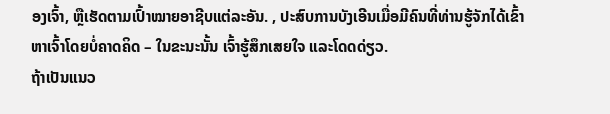ອງເຈົ້າ, ຫຼືເຮັດຕາມເປົ້າໝາຍອາຊີບແຕ່ລະອັນ. , ປະສົບການບັງເອີນເມື່ອມີຄົນທີ່ທ່ານຮູ້ຈັກໄດ້ເຂົ້າຫາເຈົ້າໂດຍບໍ່ຄາດຄິດ – ໃນຂະນະນັ້ນ ເຈົ້າຮູ້ສຶກເສຍໃຈ ແລະໂດດດ່ຽວ.
ຖ້າເປັນແນວ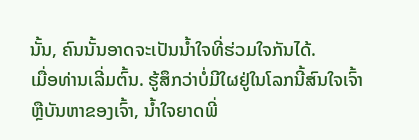ນັ້ນ, ຄົນນັ້ນອາດຈະເປັນນໍ້າໃຈທີ່ຮ່ວມໃຈກັນໄດ້.
ເມື່ອທ່ານເລີ່ມຕົ້ນ. ຮູ້ສຶກວ່າບໍ່ມີໃຜຢູ່ໃນໂລກນີ້ສົນໃຈເຈົ້າ ຫຼືບັນຫາຂອງເຈົ້າ, ນໍ້າໃຈຍາດພີ່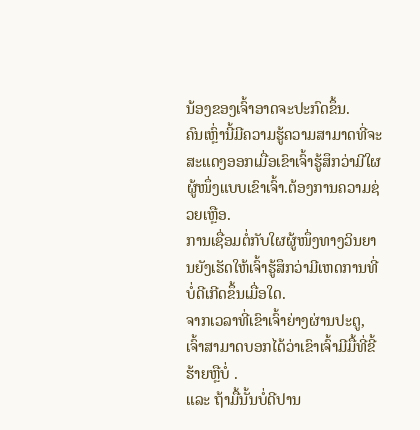ນ້ອງຂອງເຈົ້າອາດຈະປະກົດຂຶ້ນ.
ຄົນເຫຼົ່ານີ້ມີຄວາມຮູ້ຄວາມສາມາດທີ່ຈະສະແດງອອກເມື່ອເຂົາເຈົ້າຮູ້ສຶກວ່າມີໃຜຜູ້ໜຶ່ງແບບເຂົາເຈົ້າ.ຕ້ອງການຄວາມຊ່ວຍເຫຼືອ.
ການເຊື່ອມຕໍ່ກັບໃຜຜູ້ໜຶ່ງທາງວິນຍານຍັງເຮັດໃຫ້ເຈົ້າຮູ້ສຶກວ່າມີເຫດການທີ່ບໍ່ດີເກີດຂຶ້ນເມື່ອໃດ.
ຈາກເວລາທີ່ເຂົາເຈົ້າຍ່າງຜ່ານປະຕູ, ເຈົ້າສາມາດບອກໄດ້ວ່າເຂົາເຈົ້າມີມື້ທີ່ຂີ້ຮ້າຍຫຼືບໍ່ .
ແລະ ຖ້າມື້ນັ້ນບໍ່ດີປານ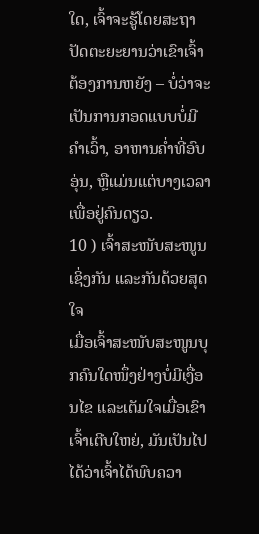ໃດ, ເຈົ້າຈະຮູ້ໂດຍສະຖາປັດຕະຍະຍານວ່າເຂົາເຈົ້າຕ້ອງການຫຍັງ – ບໍ່ວ່າຈະເປັນການກອດແບບບໍ່ມີຄຳເວົ້າ, ອາຫານຄ່ຳທີ່ອົບອຸ່ນ, ຫຼືແມ່ນແຕ່ບາງເວລາເພື່ອຢູ່ຄົນດຽວ.
10 ) ເຈົ້າສະໜັບສະໜູນເຊິ່ງກັນ ແລະກັນດ້ວຍສຸດໃຈ
ເມື່ອເຈົ້າສະໜັບສະໜູນບຸກຄົນໃດໜຶ່ງຢ່າງບໍ່ມີເງື່ອນໄຂ ແລະເຕັມໃຈເມື່ອເຂົາເຈົ້າເຕີບໃຫຍ່, ມັນເປັນໄປໄດ້ວ່າເຈົ້າໄດ້ພົບຄວາ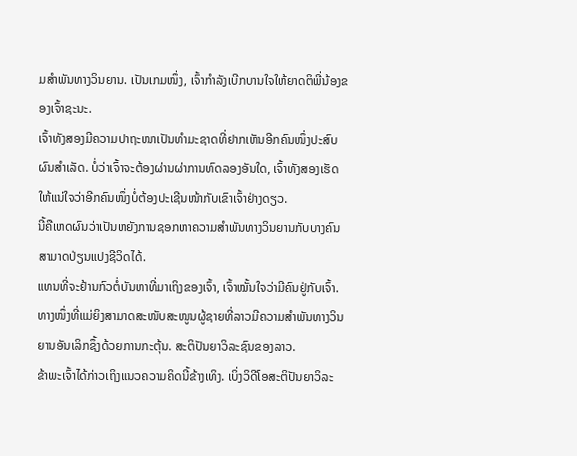ມສຳພັນທາງວິນຍານ. ເປັນເກມໜຶ່ງ, ເຈົ້າກຳລັງເບີກບານໃຈໃຫ້ຍາດຕິພີ່ນ້ອງຂອງເຈົ້າຊະນະ.
ເຈົ້າທັງສອງມີຄວາມປາຖະໜາເປັນທຳມະຊາດທີ່ຢາກເຫັນອີກຄົນໜຶ່ງປະສົບຜົນສຳເລັດ. ບໍ່ວ່າເຈົ້າຈະຕ້ອງຜ່ານຜ່າການທົດລອງອັນໃດ, ເຈົ້າທັງສອງເຮັດໃຫ້ແນ່ໃຈວ່າອີກຄົນໜຶ່ງບໍ່ຕ້ອງປະເຊີນໜ້າກັບເຂົາເຈົ້າຢ່າງດຽວ.
ນີ້ຄືເຫດຜົນວ່າເປັນຫຍັງການຊອກຫາຄວາມສຳພັນທາງວິນຍານກັບບາງຄົນສາມາດປ່ຽນແປງຊີວິດໄດ້.
ແທນທີ່ຈະຢ້ານກົວຕໍ່ບັນຫາທີ່ມາເຖິງຂອງເຈົ້າ, ເຈົ້າໝັ້ນໃຈວ່າມີຄົນຢູ່ກັບເຈົ້າ.
ທາງໜຶ່ງທີ່ແມ່ຍິງສາມາດສະໜັບສະໜູນຜູ້ຊາຍທີ່ລາວມີຄວາມສຳພັນທາງວິນຍານອັນເລິກຊຶ້ງດ້ວຍການກະຕຸ້ນ. ສະຕິປັນຍາວິລະຊົນຂອງລາວ.
ຂ້າພະເຈົ້າໄດ້ກ່າວເຖິງແນວຄວາມຄິດນີ້ຂ້າງເທິງ. ເບິ່ງວິດີໂອສະຕິປັນຍາວິລະ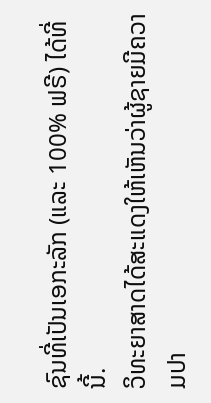ຊົນທີ່ເປັນເອກະລັກ (ແລະ 100% ຟຣີ) ໄດ້ທີ່ນີ້.
ວິທະຍາສາດໄດ້ສະແດງໃຫ້ເຫັນວ່າຜູ້ຊາຍມີຄວາມປາ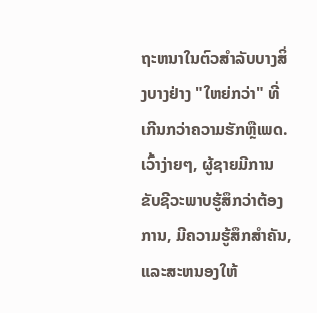ຖະຫນາໃນຕົວສໍາລັບບາງສິ່ງບາງຢ່າງ "ໃຫຍ່ກວ່າ" ທີ່ເກີນກວ່າຄວາມຮັກຫຼືເພດ. ເວົ້າງ່າຍໆ, ຜູ້ຊາຍມີການຂັບຊີວະພາບຮູ້ສຶກວ່າຕ້ອງການ, ມີຄວາມຮູ້ສຶກສໍາຄັນ, ແລະສະຫນອງໃຫ້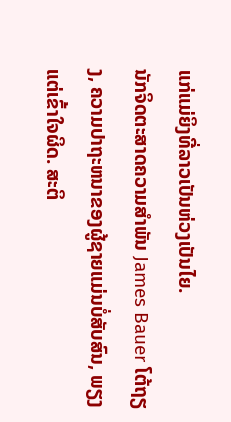ແກ່ແມ່ຍິງທີ່ລາວເປັນຫ່ວງເປັນໄຍ.
ນັກຈິດຕະສາດຄວາມສໍາພັນ James Bauer ໂຕ້ຖຽງ, ຄວາມປາຖະຫນາຂອງຜູ້ຊາຍແມ່ນບໍ່ສັບສົນ, ພຽງແຕ່ເຂົ້າໃຈຜິດ. ສະຕິ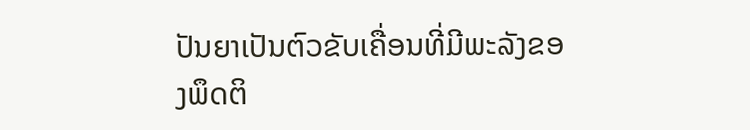ປັນຍາເປັນຕົວຂັບເຄື່ອນທີ່ມີພະລັງຂອງພຶດຕິ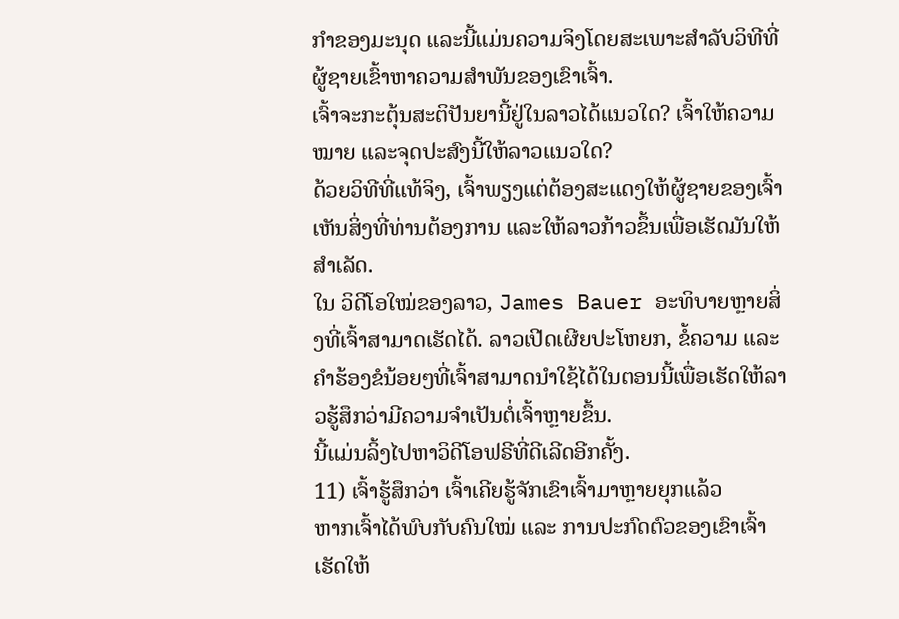ກຳຂອງມະນຸດ ແລະນີ້ແມ່ນຄວາມຈິງໂດຍສະເພາະສຳລັບວິທີທີ່ຜູ້ຊາຍເຂົ້າຫາຄວາມສຳພັນຂອງເຂົາເຈົ້າ.
ເຈົ້າຈະກະຕຸ້ນສະຕິປັນຍານີ້ຢູ່ໃນລາວໄດ້ແນວໃດ? ເຈົ້າໃຫ້ຄວາມໝາຍ ແລະຈຸດປະສົງນີ້ໃຫ້ລາວແນວໃດ?
ດ້ວຍວິທີທີ່ແທ້ຈິງ, ເຈົ້າພຽງແຕ່ຕ້ອງສະແດງໃຫ້ຜູ້ຊາຍຂອງເຈົ້າເຫັນສິ່ງທີ່ທ່ານຕ້ອງການ ແລະໃຫ້ລາວກ້າວຂຶ້ນເພື່ອເຮັດມັນໃຫ້ສຳເລັດ.
ໃນ ວິດີໂອໃໝ່ຂອງລາວ, James Bauer ອະທິບາຍຫຼາຍສິ່ງທີ່ເຈົ້າສາມາດເຮັດໄດ້. ລາວເປີດເຜີຍປະໂຫຍກ, ຂໍ້ຄວາມ ແລະຄຳຮ້ອງຂໍນ້ອຍໆທີ່ເຈົ້າສາມາດນຳໃຊ້ໄດ້ໃນຕອນນີ້ເພື່ອເຮັດໃຫ້ລາວຮູ້ສຶກວ່າມີຄວາມຈຳເປັນຕໍ່ເຈົ້າຫຼາຍຂຶ້ນ.
ນີ້ແມ່ນລິ້ງໄປຫາວິດີໂອຟຣີທີ່ດີເລີດອີກຄັ້ງ.
11) ເຈົ້າຮູ້ສຶກວ່າ ເຈົ້າເຄີຍຮູ້ຈັກເຂົາເຈົ້າມາຫຼາຍຍຸກແລ້ວ
ຫາກເຈົ້າໄດ້ພົບກັບຄົນໃໝ່ ແລະ ການປະກົດຕົວຂອງເຂົາເຈົ້າເຮັດໃຫ້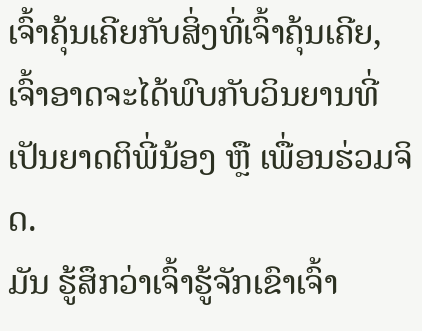ເຈົ້າຄຸ້ນເຄີຍກັບສິ່ງທີ່ເຈົ້າຄຸ້ນເຄີຍ, ເຈົ້າອາດຈະໄດ້ພົບກັບວິນຍານທີ່ເປັນຍາດຕິພີ່ນ້ອງ ຫຼື ເພື່ອນຮ່ວມຈິດ.
ມັນ ຮູ້ສຶກວ່າເຈົ້າຮູ້ຈັກເຂົາເຈົ້າ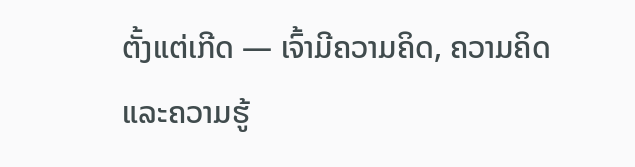ຕັ້ງແຕ່ເກີດ — ເຈົ້າມີຄວາມຄິດ, ຄວາມຄິດ ແລະຄວາມຮູ້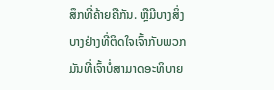ສຶກທີ່ຄ້າຍຄືກັນ. ຫຼືມີບາງສິ່ງບາງຢ່າງທີ່ຕິດໃຈເຈົ້າກັບພວກມັນທີ່ເຈົ້າບໍ່ສາມາດອະທິບາຍ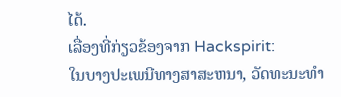ໄດ້.
ເລື່ອງທີ່ກ່ຽວຂ້ອງຈາກ Hackspirit:
ໃນບາງປະເພນີທາງສາສະຫນາ, ວັດທະນະທໍາ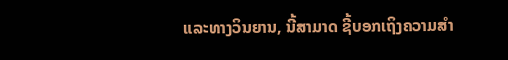ແລະທາງວິນຍານ, ນີ້ສາມາດ ຊີ້ບອກເຖິງຄວາມສຳ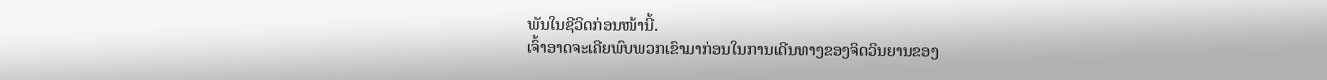ພັນໃນຊີວິດກ່ອນໜ້ານີ້.
ເຈົ້າອາດຈະເຄີຍພົບພວກເຂົາມາກ່ອນໃນການເດີນທາງຂອງຈິດວິນຍານຂອງ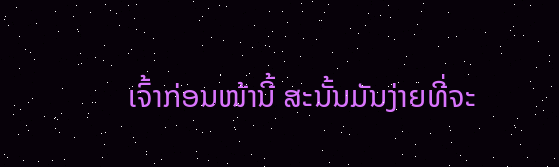ເຈົ້າກ່ອນໜ້ານີ້ ສະນັ້ນມັນງ່າຍທີ່ຈະ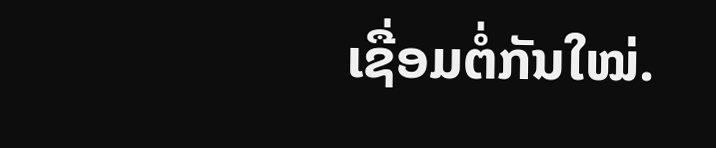ເຊື່ອມຕໍ່ກັນໃໝ່.